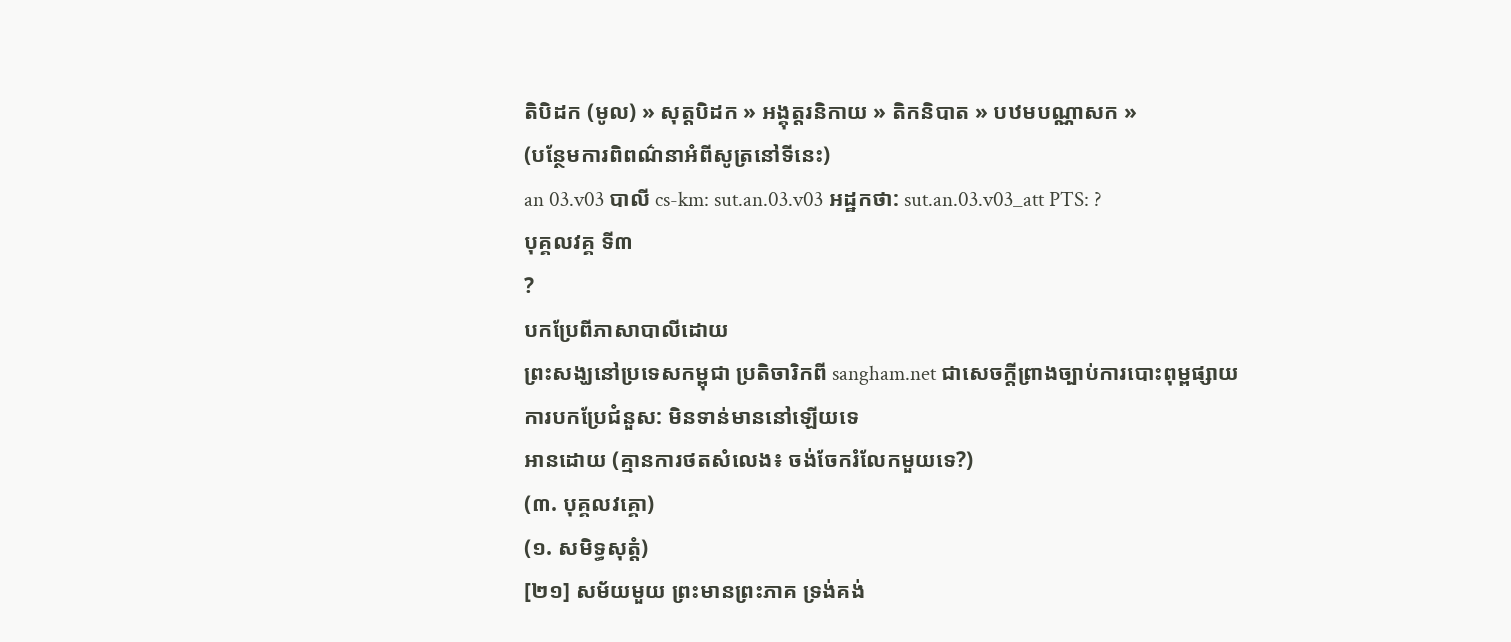តិបិដក (មូល) » សុត្តបិដក » អង្គុត្តរនិកាយ » តិកនិបាត » បឋមបណ្ណាសក »
(បន្ថែមការពិពណ៌នាអំពីសូត្រនៅទីនេះ)
an 03.v03 បាលី cs-km: sut.an.03.v03 អដ្ឋកថា: sut.an.03.v03_att PTS: ?
បុគ្គលវគ្គ ទី៣
?
បកប្រែពីភាសាបាលីដោយ
ព្រះសង្ឃនៅប្រទេសកម្ពុជា ប្រតិចារិកពី sangham.net ជាសេចក្តីព្រាងច្បាប់ការបោះពុម្ពផ្សាយ
ការបកប្រែជំនួស: មិនទាន់មាននៅឡើយទេ
អានដោយ (គ្មានការថតសំលេង៖ ចង់ចែករំលែកមួយទេ?)
(៣. បុគ្គលវគ្គោ)
(១. សមិទ្ធសុត្តំ)
[២១] សម័យមួយ ព្រះមានព្រះភាគ ទ្រង់គង់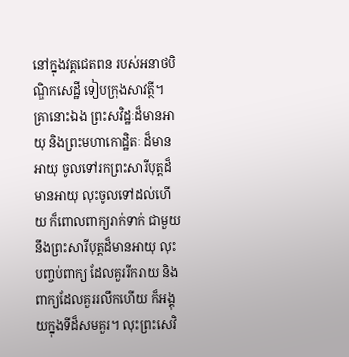នៅក្នុងវត្តជេតពន របស់អនាថបិណ្ឌិកសេដ្ឋី ទៀបក្រុងសាវត្ថី។ គ្រានោះឯង ព្រះសវិដ្ឋៈដ៏មានអាយុ និងព្រះមហាកោដិ្ឋតៈ ដ៏មានអាយុ ចូលទៅរកព្រះសារីបុត្តដ៏មានអាយុ លុះចូលទៅដល់ហើយ ក៏ពោលពាក្យរាក់ទាក់ ជាមួយនឹងព្រះសារីបុត្តដ៏មានអាយុ លុះបញ្ចប់ពាក្យ ដែលគួររីករាយ និងពាក្យដែលគួររលឹកហើយ ក៏អង្គុយក្នុងទីដ៏សមគួរ។ លុះព្រះសេវិ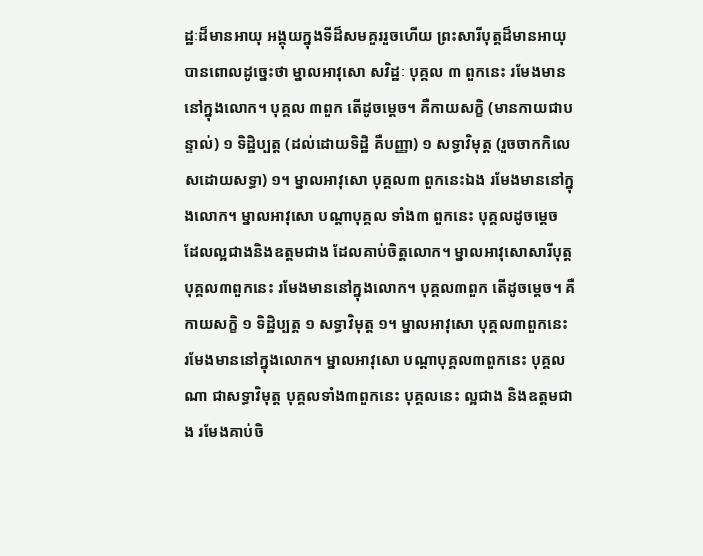ដ្ឋៈដ៏មានអាយុ អង្គុយក្នុងទីដ៏សមគួររួចហើយ ព្រះសារីបុត្តដ៏មានអាយុ បានពោលដូច្នេះថា ម្នាលអាវុសោ សវិដ្ឋៈ បុគ្គល ៣ ពួកនេះ រមែងមាននៅក្នុងលោក។ បុគ្គល ៣ពួក តើដូចម្ដេច។ គឺកាយសក្ខិ (មានកាយជាបន្ទាល់) ១ ទិដ្ឋិប្បត្ត (ដល់ដោយទិដ្ឋិ គឺបញ្ញា) ១ សទ្ធាវិមុត្ត (រួចចាកកិលេសដោយសទ្ធា) ១។ ម្នាលអាវុសោ បុគ្គល៣ ពួកនេះឯង រមែងមាននៅក្នុងលោក។ ម្នាលអាវុសោ បណ្ដាបុគ្គល ទាំង៣ ពួកនេះ បុគ្គលដូចម្ដេច ដែលល្អជាងនិងឧត្ដមជាង ដែលគាប់ចិត្តលោក។ ម្នាលអាវុសោសារីបុត្ត បុគ្គល៣ពួកនេះ រមែងមាននៅក្នុងលោក។ បុគ្គល៣ពួក តើដូចម្ដេច។ គឺកាយសក្ខិ ១ ទិដ្ឋិប្បត្ត ១ សទ្ធាវិមុត្ត ១។ ម្នាលអាវុសោ បុគ្គល៣ពួកនេះ រមែងមាននៅក្នុងលោក។ ម្នាលអាវុសោ បណ្ដាបុគ្គល៣ពួកនេះ បុគ្គលណា ជាសទ្ធាវិមុត្ត បុគ្គលទាំង៣ពួកនេះ បុគ្គលនេះ ល្អជាង និងឧត្ដមជាង រមែងគាប់ចិ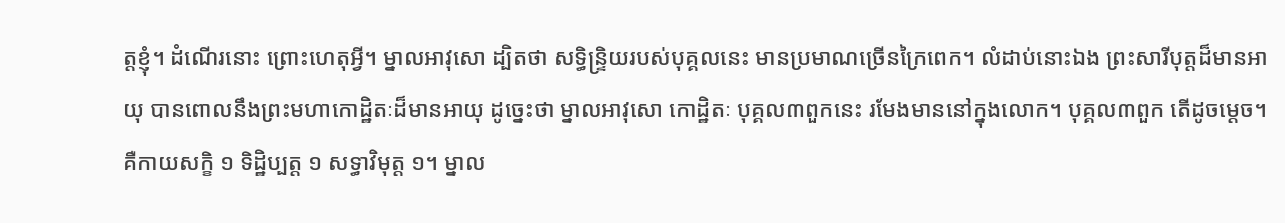ត្តខ្ញុំ។ ដំណើរនោះ ព្រោះហេតុអ្វី។ ម្នាលអាវុសោ ដ្បិតថា សទ្ធិន្រ្ទិយរបស់បុគ្គលនេះ មានប្រមាណច្រើនក្រៃពេក។ លំដាប់នោះឯង ព្រះសារីបុត្តដ៏មានអាយុ បានពោលនឹងព្រះមហាកោដ្ឋិតៈដ៏មានអាយុ ដូច្នេះថា ម្នាលអាវុសោ កោដ្ឋិតៈ បុគ្គល៣ពួកនេះ រមែងមាននៅក្នុងលោក។ បុគ្គល៣ពួក តើដូចម្ដេច។ គឺកាយសក្ខិ ១ ទិដ្ឋិប្បត្ត ១ សទ្ធាវិមុត្ត ១។ ម្នាល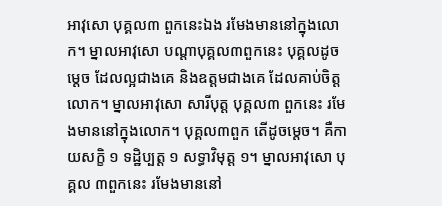អាវុសោ បុគ្គល៣ ពួកនេះឯង រមែងមាននៅក្នុងលោក។ ម្នាលអាវុសោ បណ្ដាបុគ្គល៣ពួកនេះ បុគ្គលដូចម្ដេច ដែលល្អជាងគេ និងឧត្ដមជាងគេ ដែលគាប់ចិត្តលោក។ ម្នាលអាវុសោ សារីបុត្ត បុគ្គល៣ ពួកនេះ រមែងមាននៅក្នុងលោក។ បុគ្គល៣ពួក តើដូចម្ដេច។ គឺកាយសក្ខិ ១ ទដ្ឋិប្បត្ត ១ សទ្ធាវិមុត្ត ១។ ម្នាលអាវុសោ បុគ្គល ៣ពួកនេះ រមែងមាននៅ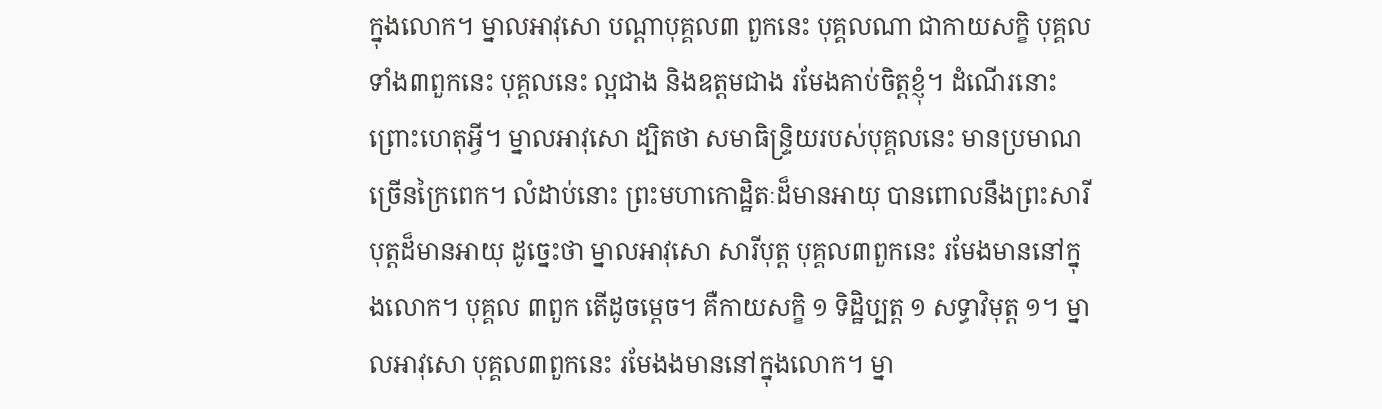ក្នុងលោក។ ម្នាលអាវុសោ បណ្ដាបុគ្គល៣ ពួកនេះ បុគ្គលណា ជាកាយសក្ខិ បុគ្គលទាំង៣ពួកនេះ បុគ្គលនេះ ល្អជាង និងឧត្ដមជាង រមែងគាប់ចិត្តខ្ញុំ។ ដំណើរនោះ ព្រោះហេតុអ្វី។ ម្នាលអាវុសោ ដ្បិតថា សមាធិន្រ្ទិយរបស់បុគ្គលនេះ មានប្រមាណច្រើនក្រៃពេក។ លំដាប់នោះ ព្រះមហាកោដ្ឋិតៈដ៏មានអាយុ បានពោលនឹងព្រះសារីបុត្តដ៏មានអាយុ ដូច្នេះថា ម្នាលអាវុសោ សារីបុត្ត បុគ្គល៣ពួកនេះ រមែងមាននៅក្នុងលោក។ បុគ្គល ៣ពួក តើដូចម្ដេច។ គឺកាយសក្ខិ ១ ទិដ្ឋិប្បត្ត ១ សទ្ធាវិមុត្ត ១។ ម្នាលអាវុសោ បុគ្គល៣ពួកនេះ រមែងងមាននៅក្នុងលោក។ ម្នា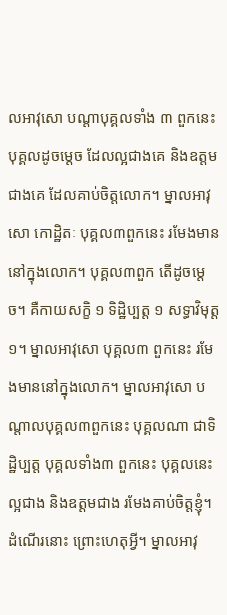លអាវុសោ បណ្ដាបុគ្គលទាំង ៣ ពួកនេះ បុគ្គលដូចម្ដេច ដែលល្អជាងគេ និងឧត្ដមជាងគេ ដែលគាប់ចិត្តលោក។ ម្នាលអាវុសោ កោដ្ឋិតៈ បុគ្គល៣ពួកនេះ រមែងមាននៅក្នុងលោក។ បុគ្គល៣ពួក តើដូចម្ដេច។ គឺកាយសក្ខិ ១ ទិដ្ឋិប្បត្ត ១ សទ្ធាវិមុត្ត ១។ ម្នាលអាវុសោ បុគ្គល៣ ពួកនេះ រមែងមាននៅក្នុងលោក។ ម្នាលអាវុសោ បណ្ដាលបុគ្គល៣ពួកនេះ បុគ្គលណា ជាទិដ្ឋិប្បត្ត បុគ្គលទាំង៣ ពួកនេះ បុគ្គលនេះ ល្អជាង និងឧត្ដមជាង រមែងគាប់ចិត្តខ្ញុំ។ ដំណើរនោះ ព្រោះហេតុអ្វី។ ម្នាលអាវុ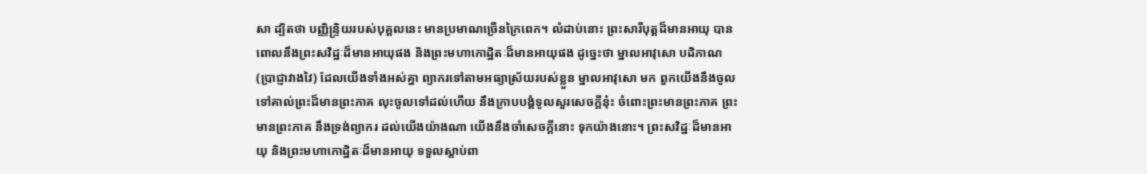សា ដ្បិតថា បញ្ញិន្រ្ទិយរបស់បុគ្គលនេះ មានប្រមាណច្រើនក្រៃពេក។ លំដាប់នោះ ព្រះសារីបុត្តដ៏មានអាយុ បានពោលនឹងព្រះសវិដ្ឋៈដ៏មានអាយុផង និងព្រះមហាកោដ្ឋិតៈដ៏មានអាយុផង ដូច្នេះថា ម្នាលអាវុសោ បដិភាណ (ប្រាជ្ញាវាងវៃ) ដែលយើងទាំងអស់គ្នា ព្យាករទៅតាមអធ្យាស្រ័យរបស់ខ្លួន ម្នាលអាវុសោ មក ពួកយើងនឹងចូលទៅគាល់ព្រះដ៏មានព្រះភាគ លុះចូលទៅដល់ហើយ នឹងក្រាបបង្គំទូលសួរសេចក្ដីនុ៎ះ ចំពោះព្រះមានព្រះភាគ ព្រះមានព្រះភាគ នឹងទ្រង់ព្យាករ ដល់យើងយ៉ាងណា យើងនឹងចាំសេចក្ដីនោះ ទុកយ៉ាងនោះ។ ព្រះសវិដ្ឋៈដ៏មានអាយុ និងព្រះមហាកោដ្ឋិតៈដ៏មានអាយុ ទទួលស្ដាប់ពា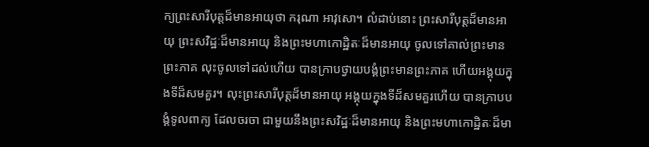ក្យព្រះសារីបុត្តដ៏មានអាយុថា ករុណា អាវុសោ។ លំដាប់នោះ ព្រះសារីបុត្តដ៏មានអាយុ ព្រះសវិដ្ឋៈដ៏មានអាយុ និងព្រះមហាកោដ្ឋិតៈដ៏មានអាយុ ចូលទៅគាល់ព្រះមានព្រះភាគ លុះចូលទៅដល់ហើយ បានក្រាបថ្វាយបង្គំព្រះមានព្រះភាគ ហើយអង្គុយក្នុងទីដ៏សមគួរ។ លុះព្រះសារីបុត្តដ៏មានអាយុ អង្គុយក្នុងទីដ៏សមគួរហើយ បានក្រាបបង្គំទូលពាក្យ ដែលចរចា ជាមួយនឹងព្រះសវិដ្ឋៈដ៏មានអាយុ និងព្រះមហាកោដ្ឋិតៈដ៏មា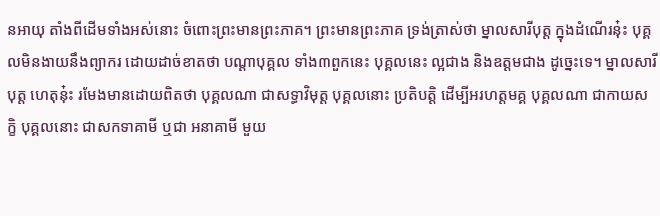នអាយុ តាំងពីដើមទាំងអស់នោះ ចំពោះព្រះមានព្រះភាគ។ ព្រះមានព្រះភាគ ទ្រង់ត្រាស់ថា ម្នាលសារីបុត្ត ក្នុងដំណើរនុ៎ះ បុគ្គលមិនងាយនឹងព្យាករ ដោយដាច់ខាតថា បណ្ដាបុគ្គល ទាំង៣ពួកនេះ បុគ្គលនេះ ល្អជាង និងឧត្ដមជាង ដូច្នេះទេ។ ម្នាលសារីបុត្ត ហេតុនុ៎ះ រមែងមានដោយពិតថា បុគ្គលណា ជាសទ្ធាវិមុត្ត បុគ្គលនោះ ប្រតិបត្តិ ដើម្បីអរហត្តមគ្គ បុគ្គលណា ជាកាយសក្ខិ បុគ្គលនោះ ជាសកទាគាមី ឬជា អនាគាមី មួយ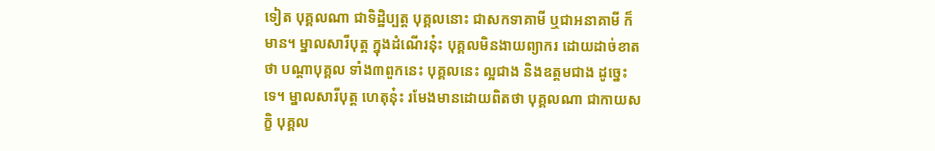ទៀត បុគ្គលណា ជាទិដ្ឋិប្បត្ត បុគ្គលនោះ ជាសកទាគាមី ឬជាអនាគាមី ក៏មាន។ ម្នាលសារីបុត្ត ក្នុងដំណើរនុ៎ះ បុគ្គលមិនងាយព្យាករ ដោយដាច់ខាតថា បណ្ដាបុគ្គល ទាំង៣ពួកនេះ បុគ្គលនេះ ល្អជាង និងឧត្តមជាង ដូច្នេះទេ។ ម្នាលសារីបុត្ត ហេតុនុ៎ះ រមែងមានដោយពិតថា បុគ្គលណា ជាកាយសក្ខិ បុគ្គល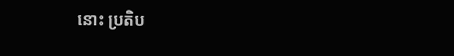នោះ ប្រតិប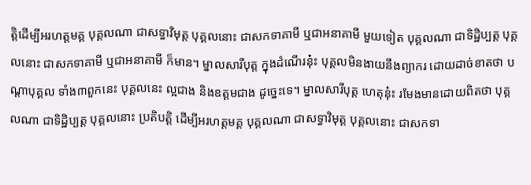ត្តិដើម្បីអរហត្តមគ្គ បុគ្គលណា ជាសទ្ធាវិមុត្ត បុគ្គលនោះ ជាសកទាគាមី ឬជាអនាគាមី មួយទៀត បុគ្គលណា ជាទិដ្ឋិប្បត្ត បុគ្គលនោះ ជាសកទាគាមី ឬជាអនាគាមី ក៏មាន។ ម្នាលសារីបុត្ត ក្នុងដំណើរនុ៎ះ បុគ្គលមិនងាយនឹងព្យាករ ដោយដាច់ខាតថា បណ្ដាបុគ្គល ទាំង៣ពួកនេះ បុគ្គលនេះ ល្អជាង និងឧត្ដមជាង ដូច្នេះទេ។ ម្នាលសារីបុត្ត ហេតុនុ៎ះ រមែងមានដោយពិតថា បុគ្គលណា ជាទិដ្ឋិប្បត្ត បុគ្គលនោះ ប្រតិបត្តិ ដើម្បីអរហត្តមគ្គ បុគ្គលណា ជាសទ្ធាវិមុត្ត បុគ្គលនោះ ជាសកទា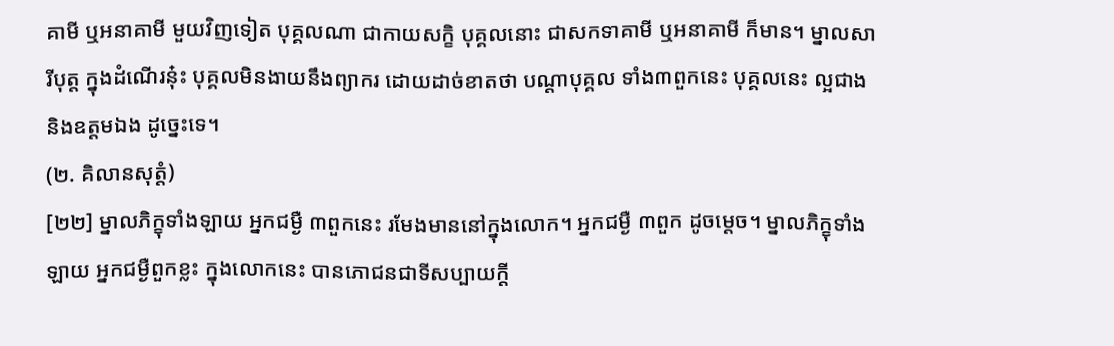គាមី ឬអនាគាមី មួយវិញទៀត បុគ្គលណា ជាកាយសក្ខិ បុគ្គលនោះ ជាសកទាគាមី ឬអនាគាមី ក៏មាន។ ម្នាលសារីបុត្ត ក្នុងដំណើរនុ៎ះ បុគ្គលមិនងាយនឹងព្យាករ ដោយដាច់ខាតថា បណ្ដាបុគ្គល ទាំង៣ពួកនេះ បុគ្គលនេះ ល្អជាង និងឧត្ដមឯង ដូច្នេះទេ។
(២. គិលានសុត្តំ)
[២២] ម្នាលភិក្ខុទាំងឡាយ អ្នកជម្ងឺ ៣ពួកនេះ រមែងមាននៅក្នុងលោក។ អ្នកជម្ងឺ ៣ពួក ដូចម្ដេច។ ម្នាលភិក្ខុទាំងឡាយ អ្នកជម្ងឺពួកខ្លះ ក្នុងលោកនេះ បានភោជនជាទីសប្បាយក្ដី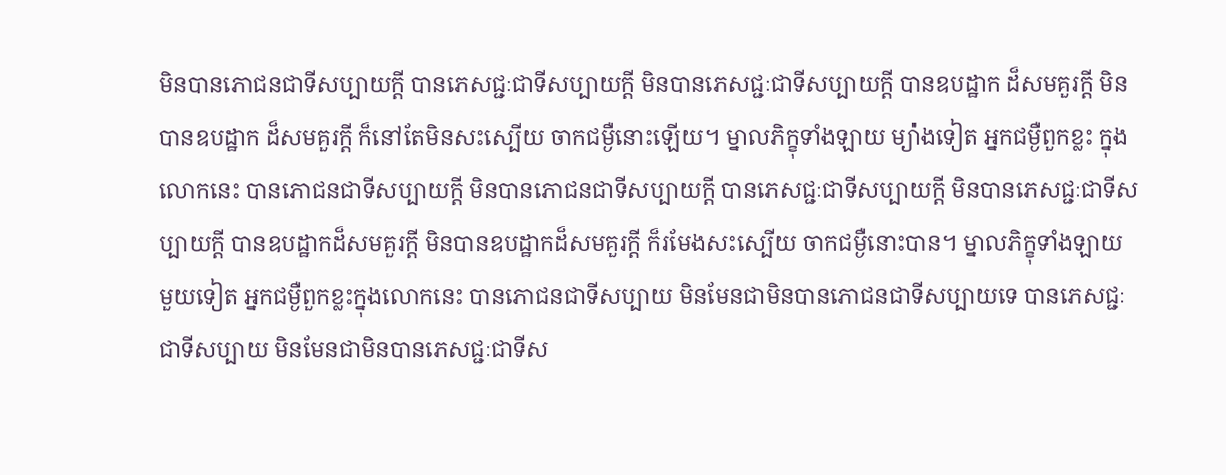មិនបានភោជនជាទីសប្បាយក្ដី បានភេសជ្ជៈជាទីសប្បាយក្ដី មិនបានភេសជ្ជៈជាទីសប្បាយក្ដី បានឧបដ្ឋាក ដ៏សមគួរក្ដី មិនបានឧបដ្ឋាក ដ៏សមគួរក្ដី ក៏នៅតែមិនសះស្បើយ ចាកជម្ងឺនោះឡើយ។ ម្នាលភិក្ខុទាំងឡាយ ម្យ៉ា់ងទៀត អ្នកជម្ងឺពួកខ្លះ ក្នុងលោកនេះ បានភោជនជាទីសប្បាយក្ដី មិនបានភោជនជាទីសប្បាយក្ដី បានភេសជ្ជៈជាទីសប្បាយក្ដី មិនបានភេសជ្ជៈជាទីសប្បាយក្ដី បានឧបដ្ឋាកដ៏សមគួរក្ដី មិនបានឧបដ្ឋាកដ៏សមគួរក្តី ក៏រមែងសះស្បើយ ចាកជម្ងឺនោះបាន។ ម្នាលភិក្ខុទាំងឡាយ មួយទៀត អ្នកជម្ងឺពួកខ្លះក្នុងលោកនេះ បានភោជនជាទីសប្បាយ មិនមែនជាមិនបានភោជនជាទីសប្បាយទេ បានភេសជ្ជៈជាទីសប្បាយ មិនមែនជាមិនបានភេសជ្ជៈជាទីស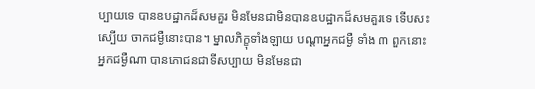ប្បាយទេ បានឧបដ្ឋាកដ៏សមគួរ មិនមែនជាមិនបានឧបដ្ឋាកដ៏សមគួរទេ ទើបសះស្បើយ ចាកជម្ងឺនោះបាន។ ម្នាលភិក្ខុទាំងឡាយ បណ្ដាអ្នកជម្ងឺ ទាំង ៣ ពួកនោះ អ្នកជម្ងឺណា បានភោជនជាទីសប្បាយ មិនមែនជា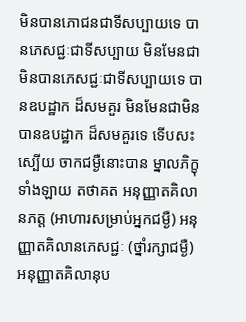មិនបានភោជនជាទីសប្បាយទេ បានភេសជ្ជៈជាទីសប្បាយ មិនមែនជាមិនបានភេសជ្ជៈជាទីសប្បាយទេ បានឧបដ្ឋាក ដ៏សមគួរ មិនមែនជាមិនបានឧបដ្ឋាក ដ៏សមគួរទេ ទើបសះស្បើយ ចាកជម្ងឺនោះបាន ម្នាលភិក្ខុទាំងឡាយ តថាគត អនុញ្ញាតគិលានភត្ត (អាហារសម្រាប់អ្នកជម្ងឺ) អនុញ្ញាតគិលានភេសជ្ជៈ (ថ្នាំរក្សាជម្ងឺ) អនុញ្ញាតគិលានុប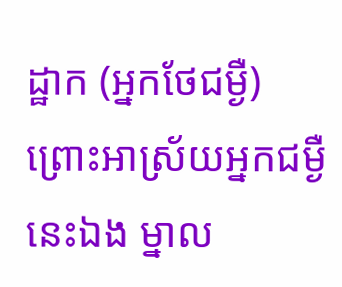ដ្ឋាក (អ្នកថែជម្ងឺ) ព្រោះអាស្រ័យអ្នកជម្ងឺនេះឯង ម្នាល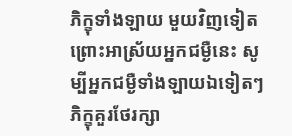ភិក្ខុទាំងឡាយ មួយវិញទៀត ព្រោះអាស្រ័យអ្នកជម្ងឺនេះ សូម្បីអ្នកជម្ងឺទាំងឡាយឯទៀតៗ ភិក្ខុគួរថែរក្សា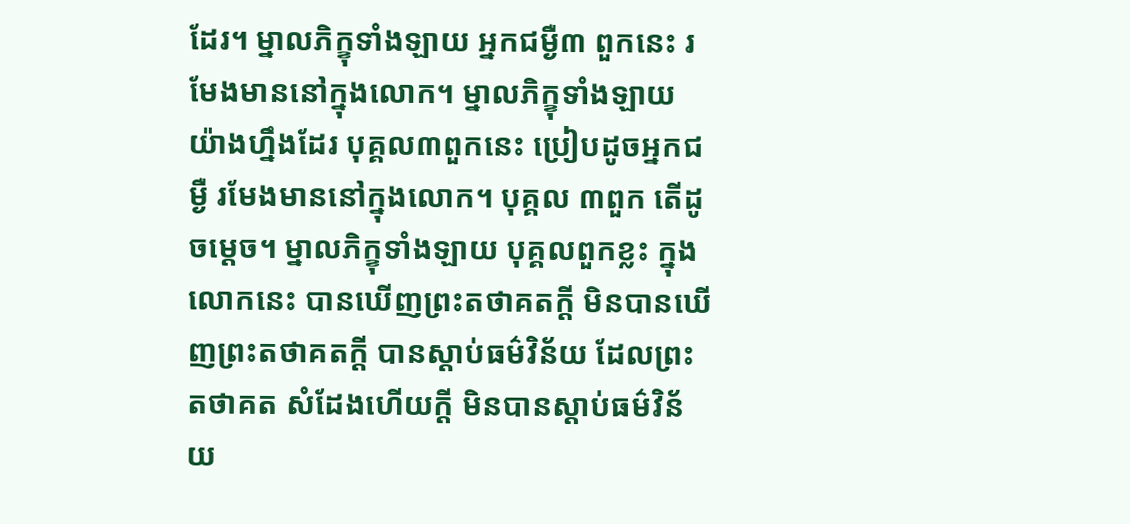ដែរ។ ម្នាលភិក្ខុទាំងឡាយ អ្នកជម្ងឺ៣ ពួកនេះ រមែងមាននៅក្នុងលោក។ ម្នាលភិក្ខុទាំងឡាយ យ៉ាងហ្នឹងដែរ បុគ្គល៣ពួកនេះ ប្រៀបដូចអ្នកជម្ងឺ រមែងមាននៅក្នុងលោក។ បុគ្គល ៣ពួក តើដូចម្ដេច។ ម្នាលភិក្ខុទាំងឡាយ បុគ្គលពួកខ្លះ ក្នុងលោកនេះ បានឃើញព្រះតថាគតក្ដី មិនបានឃើញព្រះតថាគតក្ដី បានស្ដាប់ធម៌វិន័យ ដែលព្រះតថាគត សំដែងហើយក្ដី មិនបានស្ដាប់ធម៌វិន័យ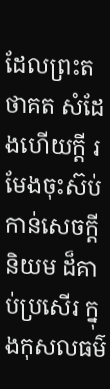ដែលព្រះតថាគត សំដែងហើយក្ដី រមែងចុះស៊ប់ កាន់សេចក្ដីនិយម ដ៏គាប់ប្រសើរ ក្នុងកុសលធម៌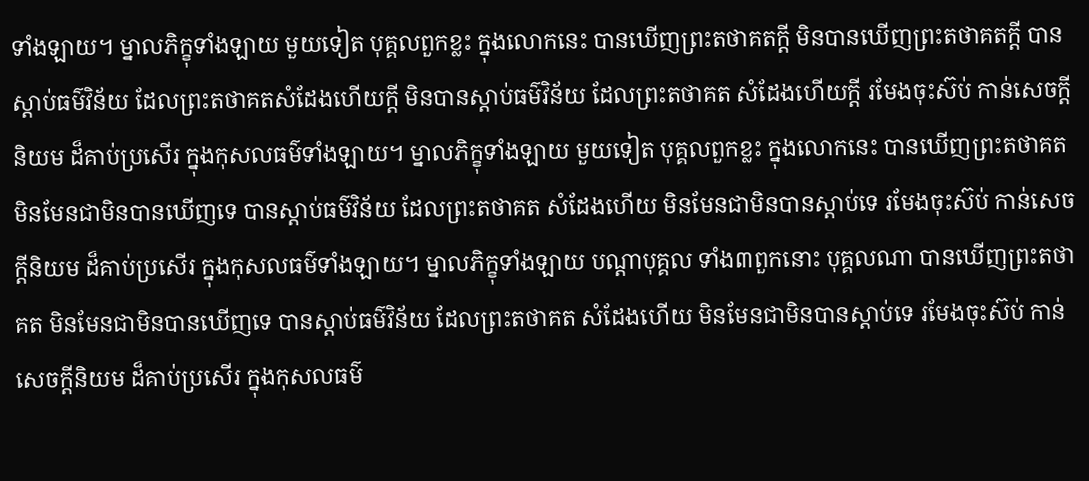ទាំងឡាយ។ ម្នាលភិក្ខុទាំងឡាយ មួយទៀត បុគ្គលពួកខ្លះ ក្នុងលោកនេះ បានឃើញព្រះតថាគតក្ដី មិនបានឃើញព្រះតថាគតក្ដី បានស្ដាប់ធម៌វិន័យ ដែលព្រះតថាគតសំដែងហើយក្ដី មិនបានស្ដាប់ធម៌វិន័យ ដែលព្រះតថាគត សំដែងហើយក្ដី រមែងចុះស៊ប់ កាន់សេចក្ដីនិយម ដ៏គាប់ប្រសើរ ក្នុងកុសលធម៌ទាំងឡាយ។ ម្នាលភិក្ខុទាំងឡាយ មួយទៀត បុគ្គលពួកខ្លះ ក្នុងលោកនេះ បានឃើញព្រះតថាគត មិនមែនជាមិនបានឃើញទេ បានស្ដាប់ធម៌វិន័យ ដែលព្រះតថាគត សំដែងហើយ មិនមែនជាមិនបានស្ដាប់ទេ រមែងចុះស៊ប់ កាន់សេចក្ដីនិយម ដ៏គាប់ប្រសើរ ក្នុងកុសលធម៌ទាំងឡាយ។ ម្នាលភិក្ខុទាំងឡាយ បណ្ដាបុគ្គល ទាំង៣ពួកនោះ បុគ្គលណា បានឃើញព្រះតថាគត មិនមែនជាមិនបានឃើញទេ បានស្ដាប់ធម៌វិន័យ ដែលព្រះតថាគត សំដែងហើយ មិនមែនជាមិនបានស្ដាប់ទេ រមែងចុះស៊ប់ កាន់សេចក្ដីនិយម ដ៏គាប់ប្រសើរ ក្នុងកុសលធម៌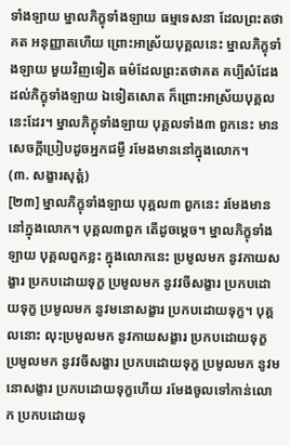ទាំងឡាយ ម្នាលភិក្ខុទាំងឡាយ ធម្មទេសនា ដែលព្រះតថាគត អនុញ្ញាតហើយ ព្រោះអាស្រ័យបុគ្គលនេះ ម្នាលភិក្ខុទាំងឡាយ មួយវិញទៀត ធម៌ដែលព្រះតថាគត គប្បីសំដែង ដល់ភិក្ខុទាំងឡាយ ឯទៀតសោត ក៏ព្រោះអាស្រ័យបុគ្គលនេះដែរ។ ម្នាលភិក្ខុទាំងឡាយ បុគ្គលទាំង៣ ពួកនេះ មានសេចក្ដីប្រៀបដូចអ្នកជម្ងឺ រមែងមាននៅក្នុងលោក។
(៣. សង្ខារសុត្តំ)
[២៣] ម្នាលភិក្ខុទាំងឡាយ បុគ្គល៣ ពួកនេះ រមែងមាននៅក្នុងលោក។ បុគ្គល៣ពួក តើដូចម្ដេច។ ម្នាលភិក្ខុទាំងឡាយ បុគ្គលពួកខ្លះ ក្នុងលោកនេះ ប្រមូលមក នូវកាយសង្ខារ ប្រកបដោយទុក្ខ ប្រមូលមក នូវវចីសង្ខារ ប្រកបដោយទុក្ខ ប្រមូលមក នូវមនោសង្ខារ ប្រកបដោយទុក្ខ។ បុគ្គលនោះ លុះប្រមូលមក នូវកាយសង្ខារ ប្រកបដោយទុក្ខ ប្រមូលមក នូវវចីសង្ខារ ប្រកបដោយទុក្ខ ប្រមូលមក នូវមនោសង្ខារ ប្រកបដោយទុក្ខហើយ រមែងចូលទៅកាន់លោក ប្រកបដោយទុ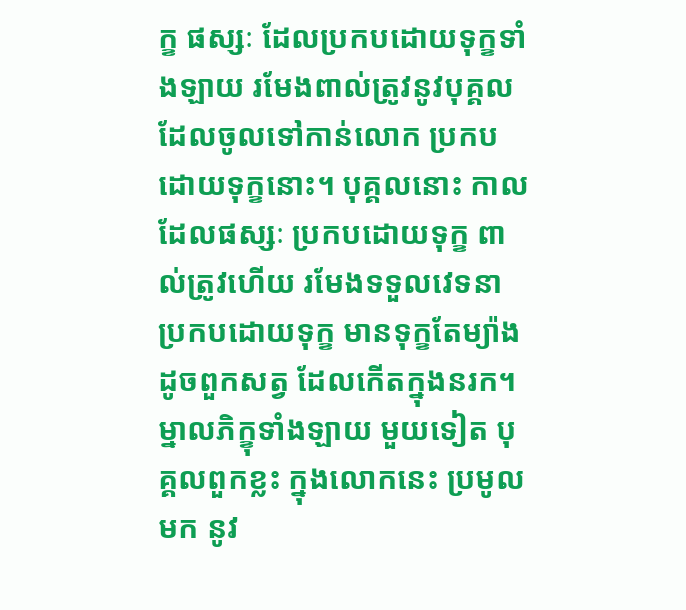ក្ខ ផស្សៈ ដែលប្រកបដោយទុក្ខទាំងឡាយ រមែងពាល់ត្រូវនូវបុគ្គល ដែលចូលទៅកាន់លោក ប្រកបដោយទុក្ខនោះ។ បុគ្គលនោះ កាលដែលផស្សៈ ប្រកបដោយទុក្ខ ពាល់ត្រូវហើយ រមែងទទួលវេទនា ប្រកបដោយទុក្ខ មានទុក្ខតែម្យ៉ាង ដូចពួកសត្វ ដែលកើតក្នុងនរក។ ម្នាលភិក្ខុទាំងឡាយ មួយទៀត បុគ្គលពួកខ្លះ ក្នុងលោកនេះ ប្រមូលមក នូវ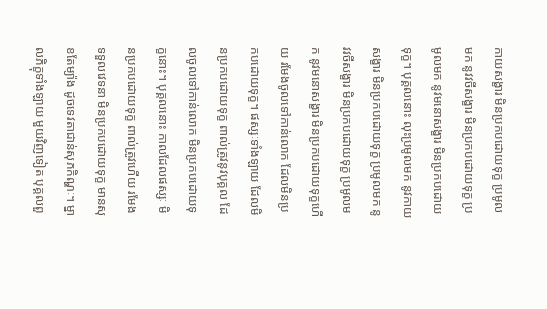កាយសង្ខារ មិនប្រកបដោយទុក្ខ ប្រមូលមក នូវវចីសង្ខារ មិនប្រកបដោយទុក្ខ ប្រមូលមក នូវមនោសង្ខារ មិនប្រកបដោយទុក្ខ។ បុគ្គលនោះ លុះប្រមូលមក នូវកាយសង្ខារ មិនប្រកបដោយទុក្ខ ប្រមូលមក នូវវចីសង្ខារ មិនប្រកបដោយទុក្ខ ប្រមូលមក នូវមនោសង្ខារ មិនប្រកបដោយទុក្ខហើយ រមែងចូលទៅកាន់លោក ដែលមិនប្រកបដោយទុក្ខ។ ផស្សៈទាំងឡាយ ដែលមិនប្រកបដោយទុក្ខ ពាល់ត្រូវនូវបុគ្គល ដែលចូលទៅកាន់លោក មិនប្រកបដោយទុក្ខនោះ។ បុគ្គលនោះ កាលដែលផស្សៈ មិនប្រកបដោយទុក្ខ ពាល់ត្រូវហើយ រមែងទទួលវេទនា មិនប្រកបដោយទុក្ខ មានសុខតែម្យ៉ាង ដូចទេវតាជាន់សុភកិណ្ហៈ។ ម្នាលភិក្ខុទាំងឡាយ មួយវិញទៀត បុគ្គលពួ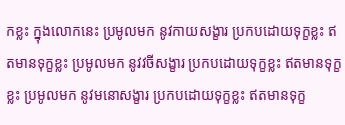កខ្លះ ក្នុងលោកនេះ ប្រមូលមក នូវកាយសង្ខារ ប្រកបដោយទុក្ខខ្លះ ឥតមានទុក្ខខ្លះ ប្រមូលមក នូវវចីសង្ខារ ប្រកបដោយទុក្ខខ្លះ ឥតមានទុក្ខខ្លះ ប្រមូលមក នូវមនោសង្ខារ ប្រកបដោយទុក្ខខ្លះ ឥតមានទុក្ខ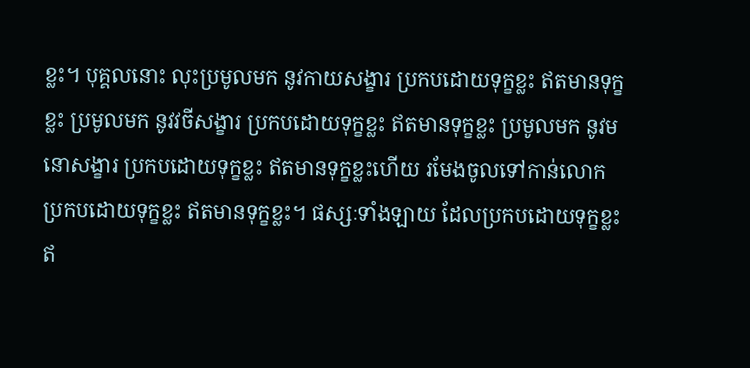ខ្លះ។ បុគ្គលនោះ លុះប្រមូលមក នូវកាយសង្ខារ ប្រកបដោយទុក្ខខ្លះ ឥតមានទុក្ខខ្លះ ប្រមូលមក នូវវចីសង្ខារ ប្រកបដោយទុក្ខខ្លះ ឥតមានទុក្ខខ្លះ ប្រមូលមក នូវមនោសង្ខារ ប្រកបដោយទុក្ខខ្លះ ឥតមានទុក្ខខ្លះហើយ រមែងចូលទៅកាន់លោក ប្រកបដោយទុក្ខខ្លះ ឥតមានទុក្ខខ្លះ។ ផស្សៈទាំងឡាយ ដែលប្រកបដោយទុក្ខខ្លះ ឥ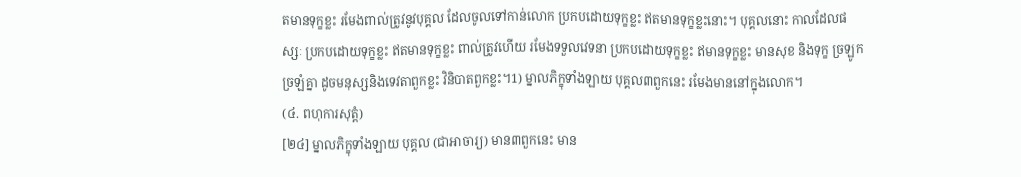តមានទុក្ខខ្លះ រមែងពាល់ត្រូវនូវបុគ្គល ដែលចូលទៅកាន់លោក ប្រកបដោយទុក្ខខ្លះ ឥតមានទុក្ខខ្លះនោះ។ បុគ្គលនោះ កាលដែលផស្សៈ ប្រកបដោយទុក្ខខ្លះ ឥតមានទុក្ខខ្លះ ពាល់ត្រូវហើយ រមែងទទួលវេទនា ប្រកបដោយទុក្ខខ្លះ ឥមានទុក្ខខ្លះ មានសុខ និងទុក្ខ ច្រឡូកច្រឡំគ្នា ដូចមនុស្សនិងទេវតាពួកខ្លះ វិនិបាតពួកខ្លះ។1) ម្នាលភិក្ខុទាំងឡាយ បុគ្គល៣ពួកនេះ រមែងមាននៅក្នុងលោក។
(៤. ពហុការសុត្តំ)
[២៤] ម្នាលភិក្ខុទាំងឡាយ បុគ្គល (ជាអាចារ្យ) មាន៣ពួកនេះ មាន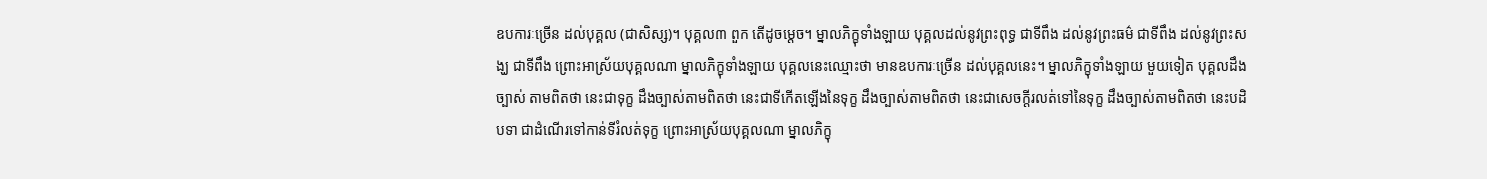ឧបការៈច្រើន ដល់បុគ្គល (ជាសិស្ស)។ បុគ្គល៣ ពួក តើដូចម្ដេច។ ម្នាលភិក្ខុទាំងឡាយ បុគ្គលដល់នូវព្រះពុទ្ធ ជាទីពឹង ដល់នូវព្រះធម៌ ជាទីពឹង ដល់នូវព្រះសង្ឃ ជាទីពឹង ព្រោះអាស្រ័យបុគ្គលណា ម្នាលភិក្ខុទាំងឡាយ បុគ្គលនេះឈ្មោះថា មានឧបការៈច្រើន ដល់បុគ្គលនេះ។ ម្នាលភិក្ខុទាំងឡាយ មួយទៀត បុគ្គលដឹងច្បាស់ តាមពិតថា នេះជាទុក្ខ ដឹងច្បាស់តាមពិតថា នេះជាទីកើតឡើងនៃទុក្ខ ដឹងច្បាស់តាមពិតថា នេះជាសេចក្ដីរលត់ទៅនៃទុក្ខ ដឹងច្បាស់តាមពិតថា នេះបដិបទា ជាដំណើរទៅកាន់ទីរំលត់ទុក្ខ ព្រោះអាស្រ័យបុគ្គលណា ម្នាលភិក្ខុ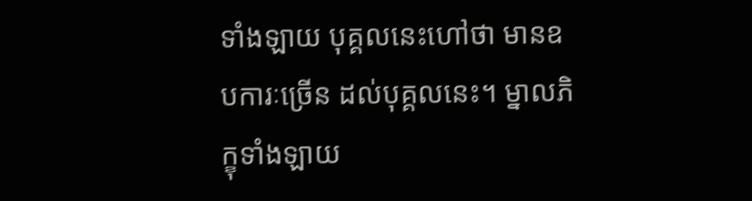ទាំងឡាយ បុគ្គលនេះហៅថា មានឧបការៈច្រើន ដល់បុគ្គលនេះ។ ម្នាលភិក្ខុទាំងឡាយ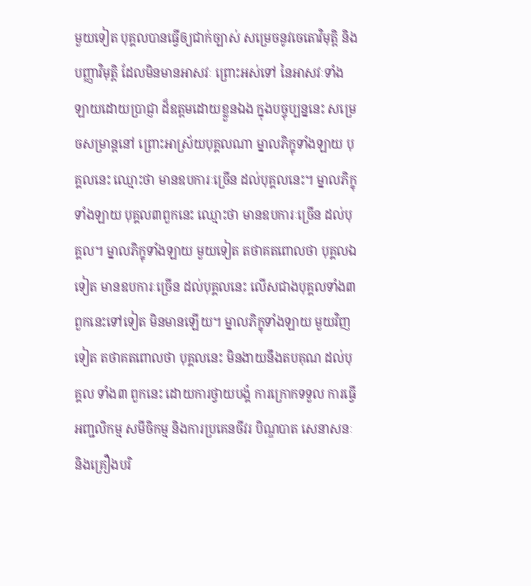មួយទៀត បុគ្គលបានធ្វើឲ្យជាក់ច្បាស់ សម្រេចនូវចេតោវិមុត្តិ និងបញ្ញាវិមុត្តិ ដែលមិនមានអាសវៈ ព្រោះអស់ទៅ នៃអាសវៈទាំងឡាយដោយប្រាជ្ញា ដ៏ឧត្ដមដោយខ្លួនឯង ក្នុងបច្ចុប្បន្ននេះ សម្រេចសម្រាន្តនៅ ព្រោះអាស្រ័យបុគ្គលណា ម្នាលភិក្ខុទាំងឡាយ បុគ្គលនេះ ឈ្មោះថា មានឧបការៈច្រើន ដល់បុគ្គលនេះ។ ម្នាលភិក្ខុទាំងឡាយ បុគ្គល៣ពួកនេះ ឈ្មោះថា មានឧបការៈច្រើន ដល់បុគ្គល។ ម្នាលភិក្ខុទាំងឡាយ មួយទៀត តថាគតពោលថា បុគ្គលឯទៀត មានឧបការៈច្រើន ដល់បុគ្គលនេះ លើសជាងបុគ្គលទាំង៣ ពួកនេះទៅទៀត មិនមានឡើយ។ ម្នាលភិក្ខុទាំងឡាយ មួយវិញទៀត តថាគតពោលថា បុគ្គលនេះ មិនងាយនឹងតបគុណ ដល់បុគ្គល ទាំង៣ ពួកនេះ ដោយការថ្វាយបង្គំ ការក្រោកទទួល ការធ្វើអញ្ជលិកម្ម សមីចិកម្ម និងការប្រគេនចីវរ បិណ្ឌបាត សេនាសនៈ និងគ្រឿងបរិ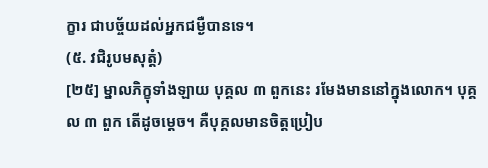ក្ខារ ជាបច្ច័យដល់អ្នកជម្ងឺបានទេ។
(៥. វជិរូបមសុត្តំ)
[២៥] ម្នាលភិក្ខុទាំងឡាយ បុគ្គល ៣ ពួកនេះ រមែងមាននៅក្នុងលោក។ បុគ្គល ៣ ពួក តើដូចម្ដេច។ គឺបុគ្គលមានចិត្តប្រៀប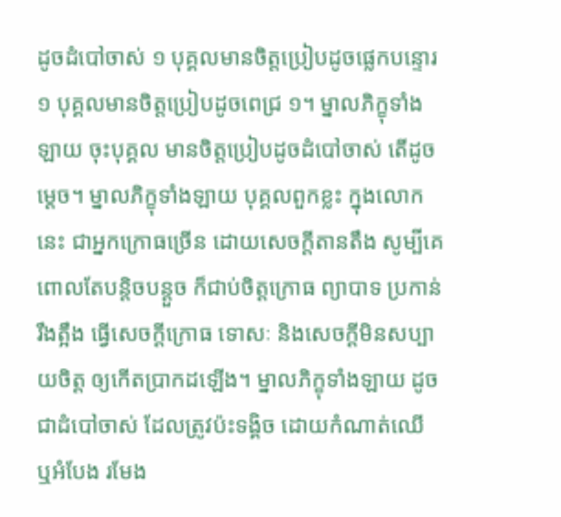ដូចដំបៅចាស់ ១ បុគ្គលមានចិត្តប្រៀបដូចផ្លេកបន្ទោរ ១ បុគ្គលមានចិត្តប្រៀបដូចពេជ្រ ១។ ម្នាលភិក្ខុទាំងឡាយ ចុះបុគ្គល មានចិត្តប្រៀបដូចដំបៅចាស់ តើដូចម្ដេច។ ម្នាលភិក្ខុទាំងឡាយ បុគ្គលពួកខ្លះ ក្នុងលោកនេះ ជាអ្នកក្រោធច្រើន ដោយសេចក្ដីតានតឹង សូម្បីគេពោលតែបន្តិចបន្ដួច ក៏ជាប់ចិត្តក្រោធ ព្យាបាទ ប្រកាន់រឹងត្អឹង ធ្វើសេចក្ដីក្រោធ ទោសៈ និងសេចក្ដីមិនសប្បាយចិត្ត ឲ្យកើតប្រាកដឡើង។ ម្នាលភិក្ខុទាំងឡាយ ដូចជាដំបៅចាស់ ដែលត្រូវប៉ះទង្គិច ដោយកំណាត់ឈើ ឬអំបែង រមែង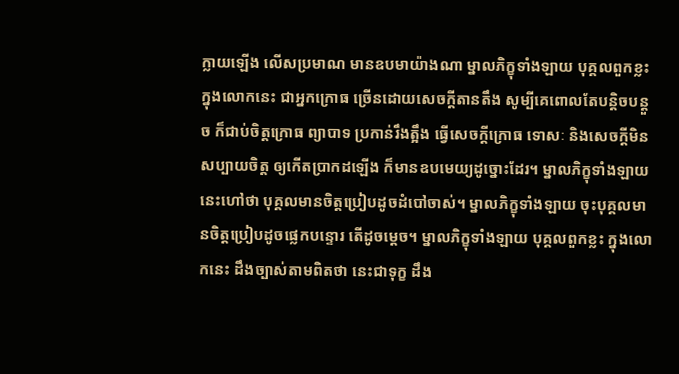ក្លាយឡើង លើសប្រមាណ មានឧបមាយ៉ាងណា ម្នាលភិក្ខុទាំងឡាយ បុគ្គលពួកខ្លះ ក្នុងលោកនេះ ជាអ្នកក្រោធ ច្រើនដោយសេចក្ដីតានតឹង សូម្បីគេពោលតែបន្ដិចបន្តួច ក៏ជាប់ចិត្តក្រោធ ព្យាបាទ ប្រកាន់រឹងត្អឹង ធ្វើសេចក្ដីក្រោធ ទោសៈ និងសេចក្ដីមិនសប្បាយចិត្ត ឲ្យកើតប្រាកដឡើង ក៏មានឧបមេយ្យដូច្នោះដែរ។ ម្នាលភិក្ខុទាំងឡាយ នេះហៅថា បុគ្គលមានចិត្តប្រៀបដូចដំបៅចាស់។ ម្នាលភិក្ខុទាំងឡាយ ចុះបុគ្គលមានចិត្តប្រៀបដូចផ្លេកបន្ទោរ តើដូចម្ដេច។ ម្នាលភិក្ខុទាំងឡាយ បុគ្គលពួកខ្លះ ក្នុងលោកនេះ ដឹងច្បាស់តាមពិតថា នេះជាទុក្ខ ដឹង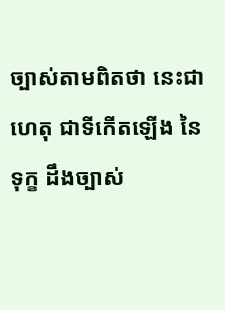ច្បាស់តាមពិតថា នេះជាហេតុ ជាទីកើតឡើង នៃទុក្ខ ដឹងច្បាស់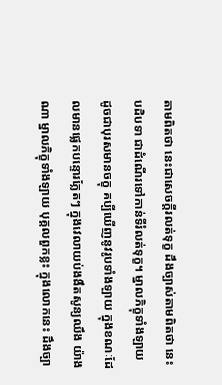តាមពិតថា នេះជាសេចក្ដីរលត់ទុក្ខ ដឹងច្បាស់តាមពិតថា នេះបដិបទា ជាដំណើរទៅកាន់ទីរំលត់ទុក្ខ។ ម្នាលភិក្ខុទាំងឡាយ ដូចជាបុរសមានចក្ខុ គប្បីឃើញនូវរូបទាំងឡាយ ក្នុងខណៈដែលមានផ្លេកបន្ទោរភ្លែតៗ ក្នុងវេលាយប់ងងឹតសូន្យឈឹង យ៉ាងណា ម្នាលភិក្ខុទាំងឡាយ បុគ្គលពួកខ្លះ ក្នុងលោកនេះ ដឹងច្បា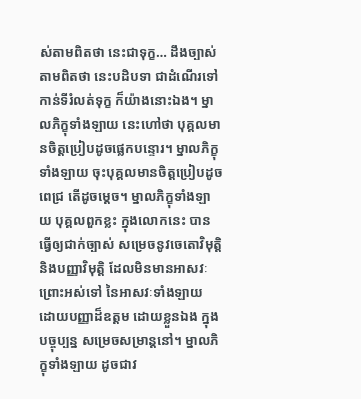ស់តាមពិតថា នេះជាទុក្ខ… ដឹងច្បាស់តាមពិតថា នេះបដិបទា ជាដំណើរទៅកាន់ទីរំលត់ទុក្ខ ក៏យ៉ាងនោះឯង។ ម្នាលភិក្ខុទាំងឡាយ នេះហៅថា បុគ្គលមានចិត្តប្រៀបដូចផ្លេកបន្ទោរ។ ម្នាលភិក្ខុទាំងឡាយ ចុះបុគ្គលមានចិត្តប្រៀបដូចពេជ្រ តើដូចម្ដេច។ ម្នាលភិក្ខុទាំងឡាយ បុគ្គលពួកខ្លះ ក្នុងលោកនេះ បានធ្វើឲ្យជាក់ច្បាស់ សម្រេចនូវចេតោវិមុត្តិ និងបញ្ញាវិមុត្តិ ដែលមិនមានអាសវៈ ព្រោះអស់ទៅ នៃអាសវៈទាំងឡាយ ដោយបញ្ញាដ៏ឧត្ដម ដោយខ្លួនឯង ក្នុងបច្ចុប្បន្ន សម្រេចសម្រាន្តនៅ។ ម្នាលភិក្ខុទាំងឡាយ ដូចជាវ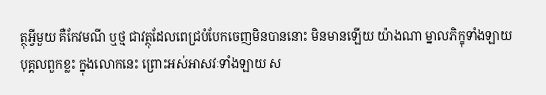ត្ថុអ្វីមួយ គឺកែវមណី ឬថ្ម ជាវត្ថុដែលពេជ្របំបែកចេញមិនបាននោះ មិនមានឡើយ យ៉ាងណា ម្នាលភិក្ខុទាំងឡាយ បុគ្គលពួកខ្លះ ក្នុងលោកនេះ ព្រោះអស់អាសវៈទាំងឡាយ ស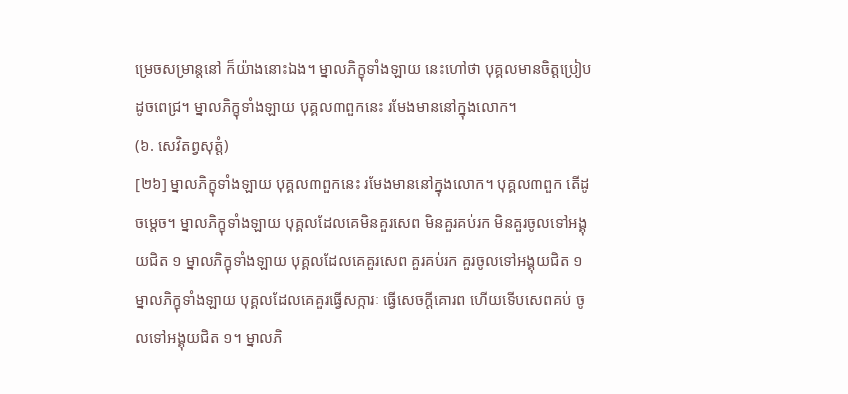ម្រេចសម្រាន្តនៅ ក៏យ៉ាងនោះឯង។ ម្នាលភិក្ខុទាំងឡាយ នេះហៅថា បុគ្គលមានចិត្តប្រៀបដូចពេជ្រ។ ម្នាលភិក្ខុទាំងឡាយ បុគ្គល៣ពួកនេះ រមែងមាននៅក្នុងលោក។
(៦. សេវិតព្វសុត្តំ)
[២៦] ម្នាលភិក្ខុទាំងឡាយ បុគ្គល៣ពួកនេះ រមែងមាននៅក្នុងលោក។ បុគ្គល៣ពួក តើដូចម្ដេច។ ម្នាលភិក្ខុទាំងឡាយ បុគ្គលដែលគេមិនគួរសេព មិនគួរគប់រក មិនគួរចូលទៅអង្គុយជិត ១ ម្នាលភិក្ខុទាំងឡាយ បុគ្គលដែលគេគួរសេព គួរគប់រក គួរចូលទៅអង្គុយជិត ១ ម្នាលភិក្ខុទាំងឡាយ បុគ្គលដែលគេគួរធ្វើសក្ការៈ ធ្វើសេចក្ដីគោរព ហើយទើបសេពគប់ ចូលទៅអង្គុយជិត ១។ ម្នាលភិ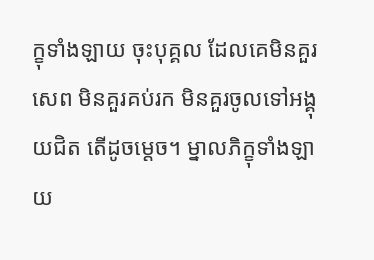ក្ខុទាំងឡាយ ចុះបុគ្គល ដែលគេមិនគួរសេព មិនគួរគប់រក មិនគួរចូលទៅអង្គុយជិត តើដូចម្ដេច។ ម្នាលភិក្ខុទាំងឡាយ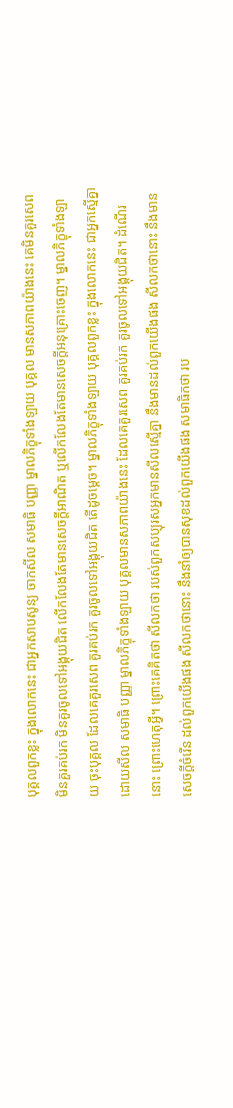បុគ្គលពួកខ្លះ ក្នុងលោកនេះ ជាអ្នកសាបសូន្យ ចាកសីល សមាធិ បញ្ញា ម្នាលភិក្ខុទាំងឡាយ បុគ្គល មានសភាពយ៉ាងនេះ គេមិនគួរសេព មិនគួរគប់រក មិនគួរចូលទៅអង្គុយជិត លើកលែងតែមានសេចក្ដីអាណិត ឬលើកលែងតែមានសេចក្ដីអនុគ្រោះចេញ។ ម្នាលភិក្ខុទាំងឡាយ ចុះបុគ្គល ដែលគេគួរសេព គួរគប់រក គួរចូលទៅអង្គុយជិត តើដូចម្ដេច។ ម្នាលភិក្ខុទាំងឡាយ បុគ្គលពួកខ្លះ ក្នុងលោកនេះ ជាអ្នកស្មើគ្នា ដោយសីល សមាធិ បញ្ញា ម្នាលភិក្ខុទាំងឡាយ បុគ្គលមានសភាពយ៉ាងនេះ ដែលគេគួរសេព គួរគប់រក គួរចូលទៅអង្គុយជិត។ ដំណើរនោះ ព្រោះហេតុអ្វី។ ព្រោះគេគិតថា សីលកថា របស់ពួកសប្បុរសអ្នកមានសីលស្មើគ្នា នឹងមានដល់ពួកយើងផង សីលកថានោះ នឹងមានសេចក្ដីចំរើន ដល់ពួកយើងផង សីលកថានោះ នឹងនាំឲ្យបានសុខដល់ពួកយើងផង សមាធិកថា រប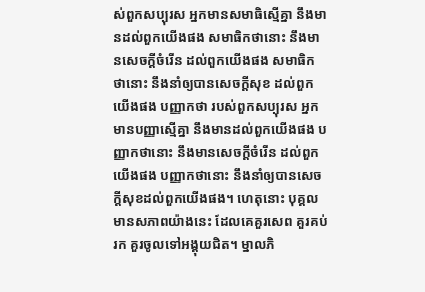ស់ពួកសប្បុរស អ្នកមានសមាធិស្មើគ្នា នឹងមានដល់ពួកយើងផង សមាធិកថានោះ នឹងមានសេចក្ដីចំរើន ដល់ពួកយើងផង សមាធិកថានោះ នឹងនាំឲ្យបានសេចក្ដីសុខ ដល់ពួកយើងផង បញ្ញាកថា របស់ពួកសប្បុរស អ្នកមានបញ្ញាស្មើគ្នា នឹងមានដល់ពួកយើងផង បញ្ញាកថានោះ នឹងមានសេចក្ដីចំរើន ដល់ពួកយើងផង បញ្ញាកថានោះ នឹងនាំឲ្យបានសេចក្ដីសុខដល់ពួកយើងផង។ ហេតុនោះ បុគ្គលមានសភាពយ៉ាងនេះ ដែលគេគួរសេព គួរគប់រក គួរចូលទៅអង្គុយជិត។ ម្នាលភិ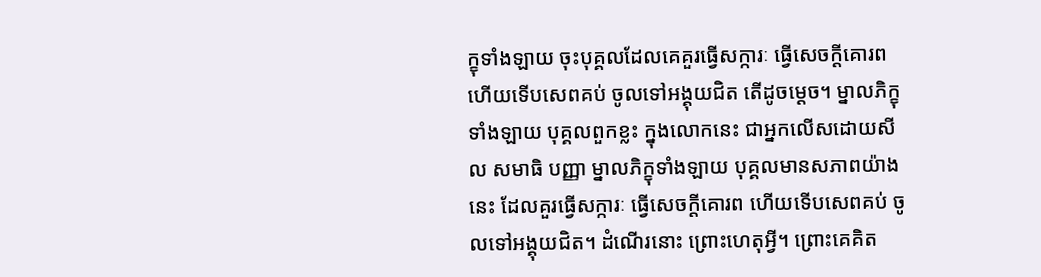ក្ខុទាំងឡាយ ចុះបុគ្គលដែលគេគួរធ្វើសក្ការៈ ធ្វើសេចក្ដីគោរព ហើយទើបសេពគប់ ចូលទៅអង្គុយជិត តើដូចម្ដេច។ ម្នាលភិក្ខុទាំងឡាយ បុគ្គលពួកខ្លះ ក្នុងលោកនេះ ជាអ្នកលើសដោយសីល សមាធិ បញ្ញា ម្នាលភិក្ខុទាំងឡាយ បុគ្គលមានសភាពយ៉ាងនេះ ដែលគួរធ្វើសក្ការៈ ធ្វើសេចក្ដីគោរព ហើយទើបសេពគប់ ចូលទៅអង្គុយជិត។ ដំណើរនោះ ព្រោះហេតុអ្វី។ ព្រោះគេគិត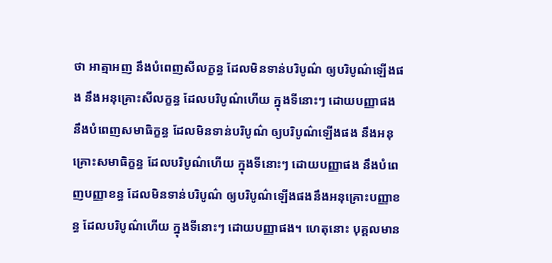ថា អាត្មាអញ នឹងបំពេញសីលក្ខន្ធ ដែលមិនទាន់បរិបូណ៌ ឲ្យបរិបូណ៌ឡើងផង នឹងអនុគ្រោះសីលក្ខន្ធ ដែលបរិបូណ៌ហើយ ក្នុងទីនោះៗ ដោយបញ្ញាផង នឹងបំពេញសមាធិក្ខន្ធ ដែលមិនទាន់បរិបូណ៌ ឲ្យបរិបូណ៌ឡើងផង នឹងអនុគ្រោះសមាធិក្ខន្ធ ដែលបរិបូណ៌ហើយ ក្នុងទីនោះៗ ដោយបញ្ញាផង នឹងបំពេញបញ្ញាខន្ធ ដែលមិនទាន់បរិបូណ៌ ឲ្យបរិបូណ៌ឡើងផងនឹងអនុគ្រោះបញ្ញាខន្ធ ដែលបរិបូណ៌ហើយ ក្នុងទីនោះៗ ដោយបញ្ញាផង។ ហេតុនោះ បុគ្គលមាន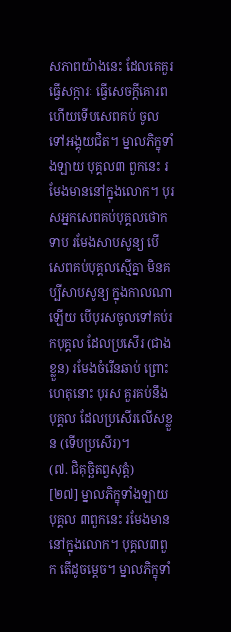សភាពយ៉ាងនេះ ដែលគេគួរធ្វើសក្ការៈ ធ្វើសេចក្ដីគោរព ហើយទើបសេពគប់ ចូលទៅអង្គុយជិត។ ម្នាលភិក្ខុទាំងឡាយ បុគ្គល៣ ពួកនេះ រមែងមាននៅក្នុងលោក។ បុរសអ្នកសេពគប់បុគ្គលថោកទាប រមែងសាបសូន្យ បើសេពគប់បុគ្គលស្មើគ្នា មិនគប្បីសាបសូន្យ ក្នុងកាលណាឡើយ បើបុរសចូលទៅគប់រកបុគ្គល ដែលប្រសើរ (ជាងខ្លួន) រមែងចំរើនឆាប់ ព្រោះហេតុនោះ បុរស គួរគប់នឹងបុគ្គល ដែលប្រសើរលើសខ្លួន (ទើបប្រសើរ)។
(៧. ជិគុច្ឆិតព្វសុត្តំ)
[២៧] ម្នាលភិក្ខុទាំងឡាយ បុគ្គល ៣ពួកនេះ រមែងមាននៅក្នុងលោក។ បុគ្គល៣ពួក តើដូចម្ដេច។ ម្នាលភិក្ខុទាំ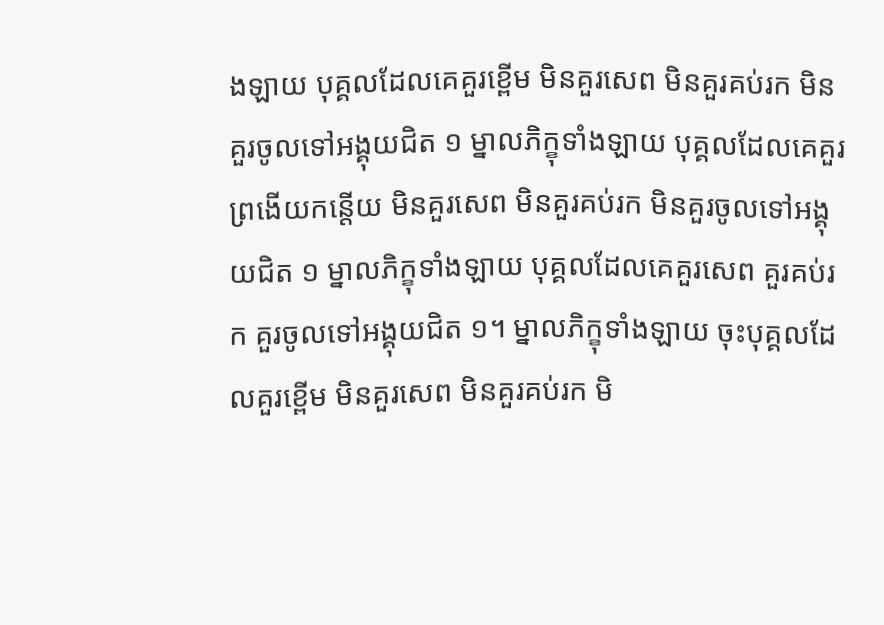ងឡាយ បុគ្គលដែលគេគួរខ្ពើម មិនគួរសេព មិនគួរគប់រក មិនគួរចូលទៅអង្គុយជិត ១ ម្នាលភិក្ខុទាំងឡាយ បុគ្គលដែលគេគួរព្រងើយកន្តើយ មិនគួរសេព មិនគួរគប់រក មិនគួរចូលទៅអង្គុយជិត ១ ម្នាលភិក្ខុទាំងឡាយ បុគ្គលដែលគេគួរសេព គួរគប់រក គួរចូលទៅអង្គុយជិត ១។ ម្នាលភិក្ខុទាំងឡាយ ចុះបុគ្គលដែលគួរខ្ពើម មិនគួរសេព មិនគួរគប់រក មិ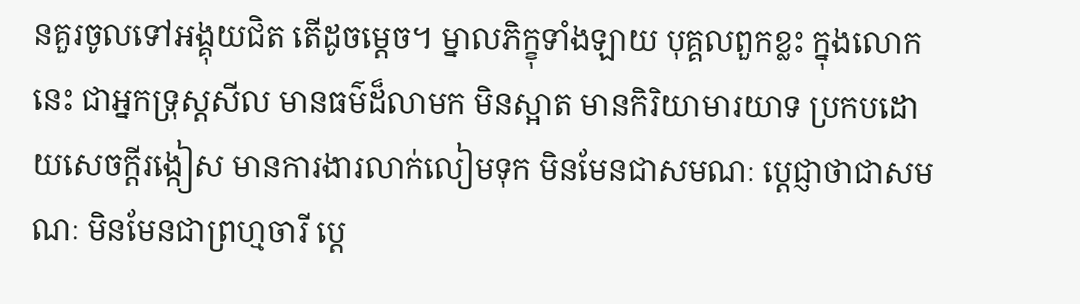នគួរចូលទៅអង្គុយជិត តើដូចម្ដេច។ ម្នាលភិក្ខុទាំងឡាយ បុគ្គលពួកខ្លះ ក្នុងលោកនេះ ជាអ្នកទ្រុស្តសីល មានធម៌ដ៏លាមក មិនស្អាត មានកិរិយាមារយាទ ប្រកបដោយសេចក្ដីរង្កៀស មានការងារលាក់លៀមទុក មិនមែនជាសមណៈ ប្ដេជ្ញាថាជាសមណៈ មិនមែនជាព្រហ្មចារី ប្ដេ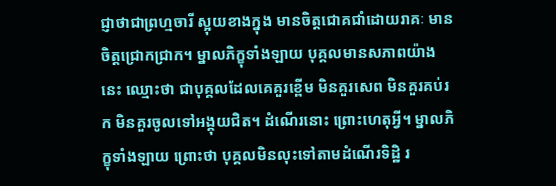ជ្ញាថាជាព្រហ្មចារី ស្អុយខាងក្នុង មានចិត្តជោគជាំដោយរាគៈ មានចិត្តជ្រោកជ្រាក។ ម្នាលភិក្ខុទាំងឡាយ បុគ្គលមានសភាពយ៉ាងនេះ ឈ្មោះថា ជាបុគ្គលដែលគេគួរខ្ពើម មិនគួរសេព មិនគួរគប់រក មិនគួរចូលទៅអង្គុយជិត។ ដំណើរនោះ ព្រោះហេតុអ្វី។ ម្នាលភិក្ខុទាំងឡាយ ព្រោះថា បុគ្គលមិនលុះទៅតាមដំណើរទិដ្ឋិ រ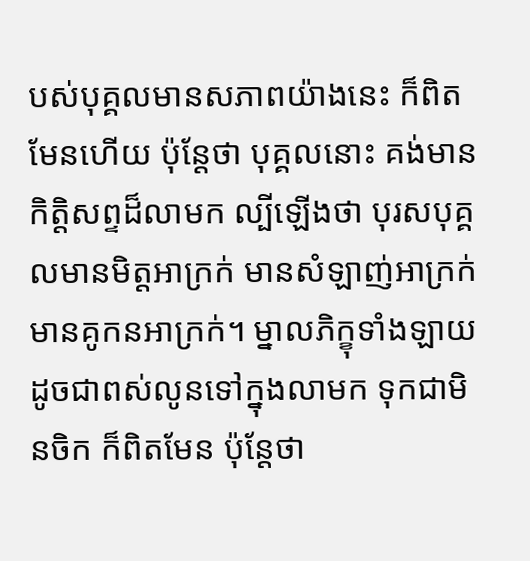បស់បុគ្គលមានសភាពយ៉ាងនេះ ក៏ពិតមែនហើយ ប៉ុន្តែថា បុគ្គលនោះ គង់មានកិត្តិសព្ទដ៏លាមក ល្បីឡើងថា បុរសបុគ្គលមានមិត្តអាក្រក់ មានសំឡាញ់អាក្រក់ មានគូកនអាក្រក់។ ម្នាលភិក្ខុទាំងឡាយ ដូចជាពស់លូនទៅក្នុងលាមក ទុកជាមិនចិក ក៏ពិតមែន ប៉ុន្តែថា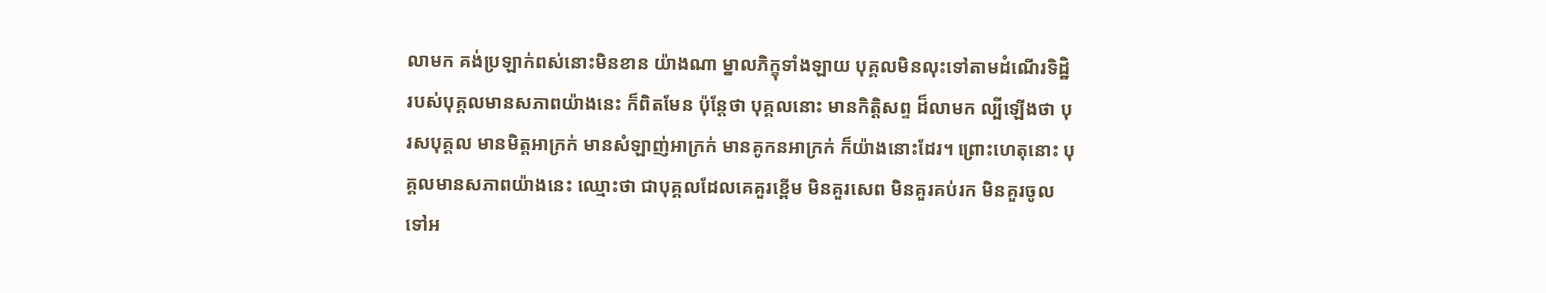លាមក គង់ប្រឡាក់ពស់នោះមិនខាន យ៉ាងណា ម្នាលភិក្ខុទាំងឡាយ បុគ្គលមិនលុះទៅតាមដំណើរទិដ្ឋិ របស់បុគ្គលមានសភាពយ៉ាងនេះ ក៏ពិតមែន ប៉ុន្តែថា បុគ្គលនោះ មានកិត្តិសព្ទ ដ៏លាមក ល្បីឡើងថា បុរសបុគ្គល មានមិត្តអាក្រក់ មានសំឡាញ់អាក្រក់ មានគូកនអាក្រក់ ក៏យ៉ាងនោះដែរ។ ព្រោះហេតុនោះ បុគ្គលមានសភាពយ៉ាងនេះ ឈ្មោះថា ជាបុគ្គលដែលគេគួរខ្ពើម មិនគួរសេព មិនគួរគប់រក មិនគួរចូលទៅអ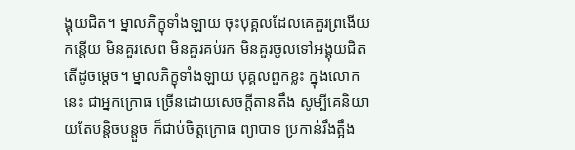ង្គុយជិត។ ម្នាលភិក្ខុទាំងឡាយ ចុះបុគ្គលដែលគេគួរព្រងើយកន្តើយ មិនគួរសេព មិនគួរគប់រក មិនគួរចូលទៅអង្គុយជិត តើដូចម្ដេច។ ម្នាលភិក្ខុទាំងឡាយ បុគ្គលពួកខ្លះ ក្នុងលោកនេះ ជាអ្នកក្រោធ ច្រើនដោយសេចក្ដីតានតឹង សូម្បីគេនិយាយតែបន្តិចបន្តួច ក៏ជាប់ចិត្តក្រោធ ព្យាបាទ ប្រកាន់រឹងត្អឹង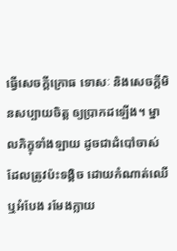ធ្វើសេចក្ដីក្រោធ ទោសៈ និងសេចក្ដីមិនសប្បាយចិត្ត ឲ្យប្រាកដឡើង។ ម្នាលភិក្ខុទាំងឡាយ ដូចជាដំបៅចាស់ ដែលត្រូវប៉ះទង្គិច ដោយកំណាត់ឈើ ឬអំបែង រមែងក្លាយ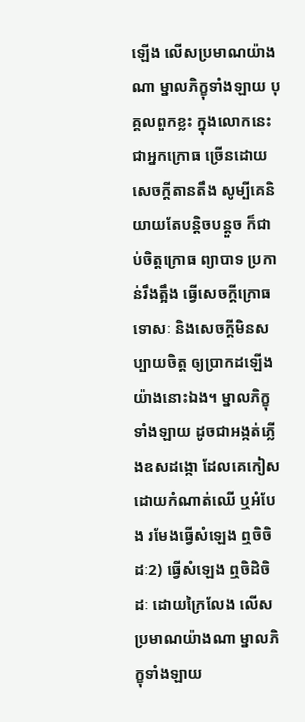ឡើង លើសប្រមាណយ៉ាងណា ម្នាលភិក្ខុទាំងឡាយ បុគ្គលពួកខ្លះ ក្នុងលោកនេះ ជាអ្នកក្រោធ ច្រើនដោយសេចក្ដីតានតឹង សូម្បីគេនិយាយតែបន្តិចបន្តួច ក៏ជាប់ចិត្តក្រោធ ព្យាបាទ ប្រកាន់រឹងត្អឹង ធ្វើសេចក្ដីក្រោធ ទោសៈ និងសេចក្ដីមិនសប្បាយចិត្ត ឲ្យប្រាកដឡើង យ៉ាងនោះឯង។ ម្នាលភិក្ខុទាំងឡាយ ដូចជាអង្កត់ភ្លើងឧសដង្កោ ដែលគេកៀស ដោយកំណាត់ឈើ ឬអំបែង រមែងធ្វើសំឡេង ឮចិចិដៈ2) ធ្វើសំឡេង ឮចិដិចិដៈ ដោយក្រៃលែង លើសប្រមាណយ៉ាងណា ម្នាលភិក្ខុទាំងឡាយ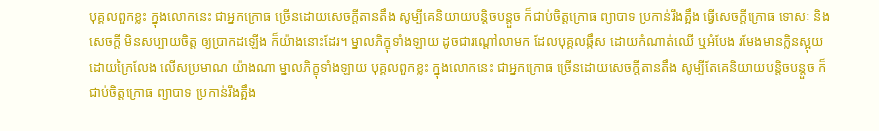បុគ្គលពួកខ្លះ ក្នុងលោកនេះ ជាអ្នកក្រោធ ច្រើនដោយសេចក្ដីតានតឹង សូម្បីគេនិយាយបន្តិចបន្តួច ក៏ជាប់ចិត្តក្រោធ ព្យាបាទ ប្រកាន់រឹងត្អឹង ធ្វើសេចក្ដីក្រោធ ទោសៈ និងសេចក្ដី មិនសប្បាយចិត្ត ឲ្យប្រាកដឡើង ក៏យ៉ាងនោះដែរ។ ម្នាលភិក្ខុទាំងឡាយ ដូចជារណ្ដៅលាមក ដែលបុគ្គលឆ្កឹស ដោយកំណាត់ឈើ ឬអំបែង រមែងមានក្លិនស្អុយដោយក្រៃលែង លើសប្រមាណ យ៉ាងណា ម្នាលភិក្ខុទាំងឡាយ បុគ្គលពួកខ្លះ ក្នុងលោកនេះ ជាអ្នកក្រោធ ច្រើនដោយសេចក្ដីតានតឹង សូម្បីតែគេនិយាយបន្តិចបន្តួច ក៏ជាប់ចិត្តក្រោធ ព្យាបាទ ប្រកាន់រឹងត្អឹង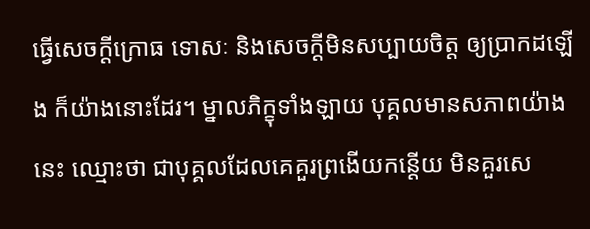ធ្វើសេចក្ដីក្រោធ ទោសៈ និងសេចក្ដីមិនសប្បាយចិត្ត ឲ្យប្រាកដឡើង ក៏យ៉ាងនោះដែរ។ ម្នាលភិក្ខុទាំងឡាយ បុគ្គលមានសភាពយ៉ាងនេះ ឈ្មោះថា ជាបុគ្គលដែលគេគួរព្រងើយកន្តើយ មិនគួរសេ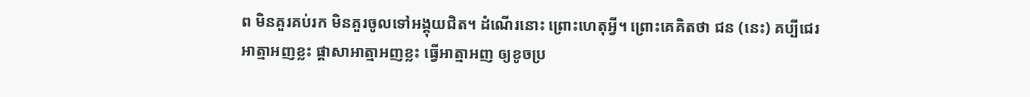ព មិនគួរគប់រក មិនគួរចូលទៅអង្គុយជិត។ ដំណើរនោះ ព្រោះហេតុអ្វី។ ព្រោះគេគិតថា ជន (នេះ) គប្បីជេរអាត្មាអញខ្លះ ផ្ដាសាអាត្មាអញខ្លះ ធ្វើអាត្មាអញ ឲ្យខូចប្រ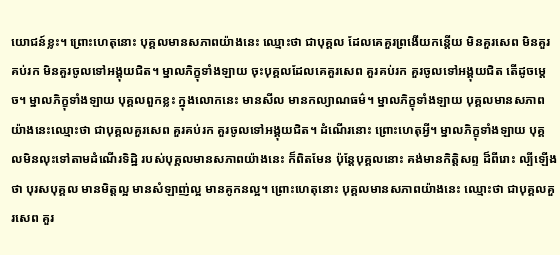យោជន៍ខ្លះ។ ព្រោះហេតុនោះ បុគ្គលមានសភាពយ៉ាងនេះ ឈ្មោះថា ជាបុគ្គល ដែលគេគួរព្រងើយកន្តើយ មិនគួរសេព មិនគួរគប់រក មិនគួរចូលទៅអង្គុយជិត។ ម្នាលភិក្ខុទាំងឡាយ ចុះបុគ្គលដែលគេគួរសេព គួរគប់រក គួរចូលទៅអង្គុយជិត តើដូចម្តេច។ ម្នាលភិក្ខុទាំងឡាយ បុគ្គលពួកខ្លះ ក្នុងលោកនេះ មានសីល មានកល្យាណធម៌។ ម្នាលភិក្ខុទាំងឡាយ បុគ្គលមានសភាពយ៉ាងនេះឈ្មោះថា ជាបុគ្គលគួរសេព គួរគប់រក គួរចូលទៅអង្គុយជិត។ ដំណើរនោះ ព្រោះហេតុអ្វី។ ម្នាលភិក្ខុទាំងឡាយ បុគ្គលមិនលុះទៅតាមដំណើរទិដ្ឋិ របស់បុគ្គលមានសភាពយ៉ាងនេះ ក៏ពិតមែន ប៉ុន្តែបុគ្គលនោះ គង់មានកិត្តិសព្ទ ដ៏ពីរោះ ល្បីឡើងថា បុរសបុគ្គល មានមិត្តល្អ មានសំឡាញ់ល្អ មានគូកនល្អ។ ព្រោះហេតុនោះ បុគ្គលមានសភាពយ៉ាងនេះ ឈ្មោះថា ជាបុគ្គលគួរសេព គួរ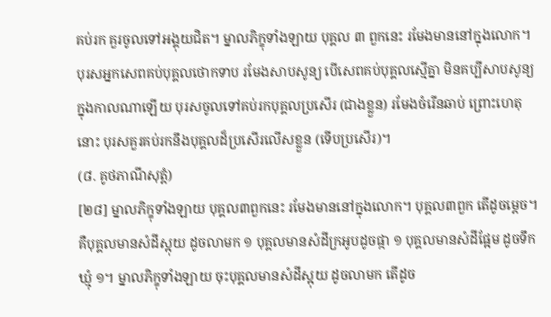គប់រក គួរចូលទៅអង្គុយជិត។ ម្នាលភិក្ខុទាំងឡាយ បុគ្គល ៣ ពួកនេះ រមែងមាននៅក្នុងលោក។ បុរសអ្នកសេពគប់បុគ្គលថោកទាប រមែងសាបសូន្យ បើសេពគប់បុគ្គលស្មើគ្នា មិនគប្បីសាបសូន្យ ក្នុងកាលណាឡើយ បុរសចូលទៅគប់រកបុគ្គលប្រសើរ (ជាងខ្លួន) រមែងចំរើនឆាប់ ព្រោះហេតុនោះ បុរសគួរគប់រកនឹងបុគ្គលដ៏ប្រសើរលើសខ្លួន (ទើបប្រសើរ)។
(៨. គូថភាណីសុត្តំ)
[២៨] ម្នាលភិក្ខុទាំងឡាយ បុគ្គល៣ពួកនេះ រមែងមាននៅក្នុងលោក។ បុគ្គល៣ពួក តើដូចម្ដេច។ គឺបុគ្គលមានសំដីស្អុយ ដូចលាមក ១ បុគ្គលមានសំដីក្រអូបដូចផ្កា ១ បុគ្គលមានសំដីផ្អែម ដូចទឹកឃ្មុំ ១។ ម្នាលភិក្ខុទាំងឡាយ ចុះបុគ្គលមានសំដីស្អុយ ដូចលាមក តើដូច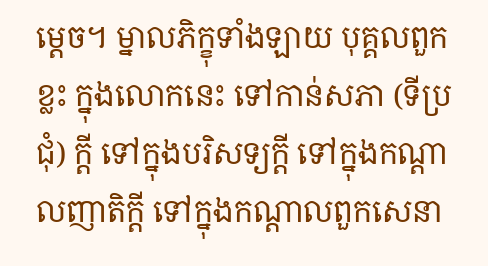ម្ដេច។ ម្នាលភិក្ខុទាំងឡាយ បុគ្គលពួកខ្លះ ក្នុងលោកនេះ ទៅកាន់សភា (ទីប្រជុំ) ក្ដី ទៅក្នុងបរិសទ្យក្ដី ទៅក្នុងកណ្ដាលញាតិក្ដី ទៅក្នុងកណ្ដាលពួកសេនា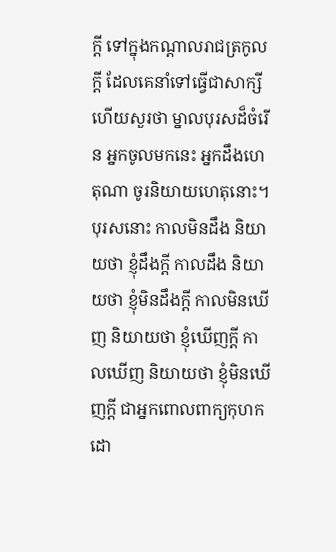ក្ដី ទៅក្នុងកណ្ដាលរាជត្រកូលក្ដី ដែលគេនាំទៅធ្វើជាសាក្សី ហើយសួរថា ម្នាលបុរសដ៏ចំរើន អ្នកចូលមកនេះ អ្នកដឹងហេតុណា ចូរនិយាយហេតុនោះ។ បុរសនោះ កាលមិនដឹង និយាយថា ខ្ញុំដឹងក្ដី កាលដឹង និយាយថា ខ្ញុំមិនដឹងក្ដី កាលមិនឃើញ និយាយថា ខ្ញុំឃើញក្ដី កាលឃើញ និយាយថា ខ្ញុំមិនឃើញក្ដី ជាអ្នកពោលពាក្យកុហក ដោ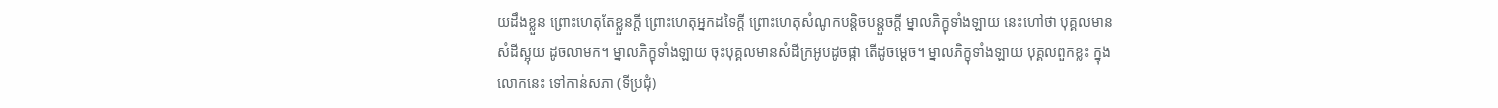យដឹងខ្លួន ព្រោះហេតុតែខ្លួនក្ដី ព្រោះហេតុអ្នកដទៃក្ដី ព្រោះហេតុសំណូកបន្តិចបន្តួចក្ដី ម្នាលភិក្ខុទាំងឡាយ នេះហៅថា បុគ្គលមានសំដីស្អុយ ដូចលាមក។ ម្នាលភិក្ខុទាំងឡាយ ចុះបុគ្គលមានសំដីក្រអូបដូចផ្កា តើដូចម្ដេច។ ម្នាលភិក្ខុទាំងឡាយ បុគ្គលពួកខ្លះ ក្នុងលោកនេះ ទៅកាន់សភា (ទីប្រជុំ)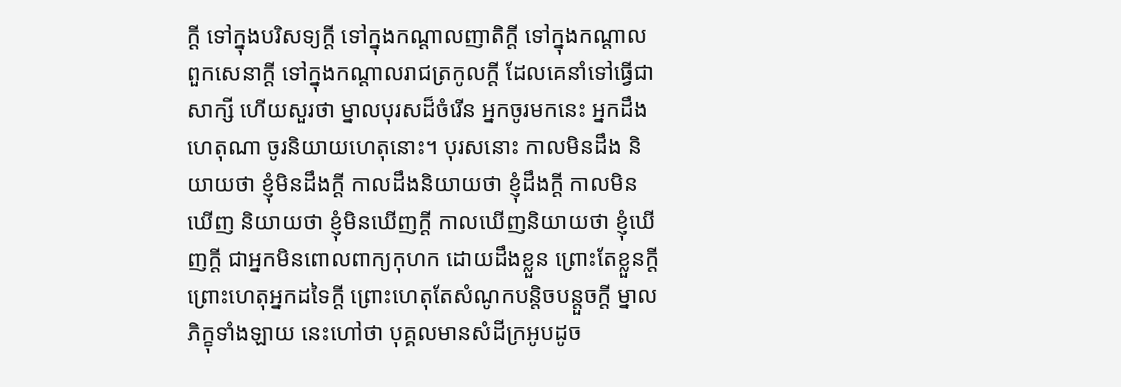ក្ដី ទៅក្នុងបរិសទ្យក្ដី ទៅក្នុងកណ្ដាលញាតិក្ដី ទៅក្នុងកណ្ដាលពួកសេនាក្ដី ទៅក្នុងកណ្ដាលរាជត្រកូលក្ដី ដែលគេនាំទៅធ្វើជាសាក្សី ហើយសួរថា ម្នាលបុរសដ៏ចំរើន អ្នកចូរមកនេះ អ្នកដឹងហេតុណា ចូរនិយាយហេតុនោះ។ បុរសនោះ កាលមិនដឹង និយាយថា ខ្ញុំមិនដឹងក្ដី កាលដឹងនិយាយថា ខ្ញុំដឹងក្ដី កាលមិនឃើញ និយាយថា ខ្ញុំមិនឃើញក្ដី កាលឃើញនិយាយថា ខ្ញុំឃើញក្ដី ជាអ្នកមិនពោលពាក្យកុហក ដោយដឹងខ្លួន ព្រោះតែខ្លួនក្ដី ព្រោះហេតុអ្នកដទៃក្ដី ព្រោះហេតុតែសំណូកបន្តិចបន្តួចក្ដី ម្នាលភិក្ខុទាំងឡាយ នេះហៅថា បុគ្គលមានសំដីក្រអូបដូច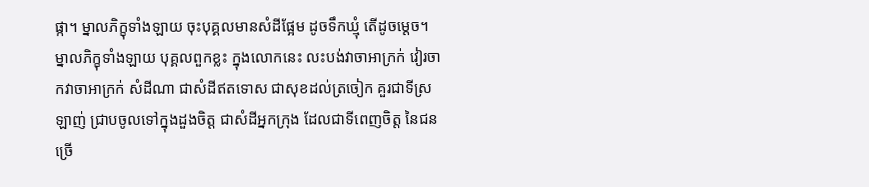ផ្កា។ ម្នាលភិក្ខុទាំងឡាយ ចុះបុគ្គលមានសំដីផ្អែម ដូចទឹកឃ្មុំ តើដូចម្ដេច។ ម្នាលភិក្ខុទាំងឡាយ បុគ្គលពួកខ្លះ ក្នុងលោកនេះ លះបង់វាចាអាក្រក់ វៀរចាកវាចាអាក្រក់ សំដីណា ជាសំដីឥតទោស ជាសុខដល់ត្រចៀក គួរជាទីស្រឡាញ់ ជ្រាបចូលទៅក្នុងដួងចិត្ត ជាសំដីអ្នកក្រុង ដែលជាទីពេញចិត្ត នៃជនច្រើ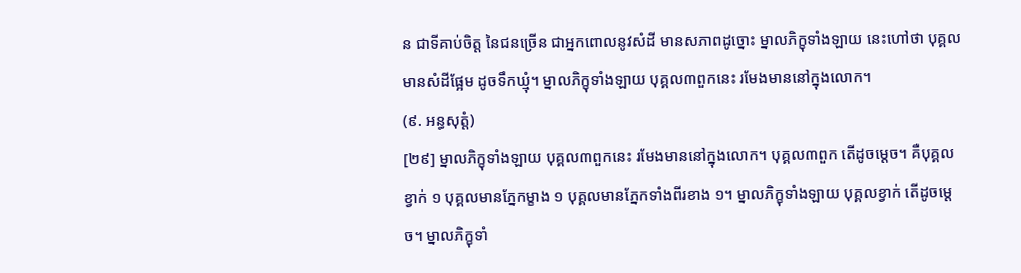ន ជាទីគាប់ចិត្ត នៃជនច្រើន ជាអ្នកពោលនូវសំដី មានសភាពដូច្នោះ ម្នាលភិក្ខុទាំងឡាយ នេះហៅថា បុគ្គលមានសំដីផ្អែម ដូចទឹកឃ្មុំ។ ម្នាលភិក្ខុទាំងឡាយ បុគ្គល៣ពួកនេះ រមែងមាននៅក្នុងលោក។
(៩. អន្ធសុត្តំ)
[២៩] ម្នាលភិក្ខុទាំងឡាយ បុគ្គល៣ពួកនេះ រមែងមាននៅក្នុងលោក។ បុគ្គល៣ពួក តើដូចម្ដេច។ គឺបុគ្គលខ្វាក់ ១ បុគ្គលមានភ្នែកម្ខាង ១ បុគ្គលមានភ្នែកទាំងពីរខាង ១។ ម្នាលភិក្ខុទាំងឡាយ បុគ្គលខ្វាក់ តើដូចម្តេច។ ម្នាលភិក្ខុទាំ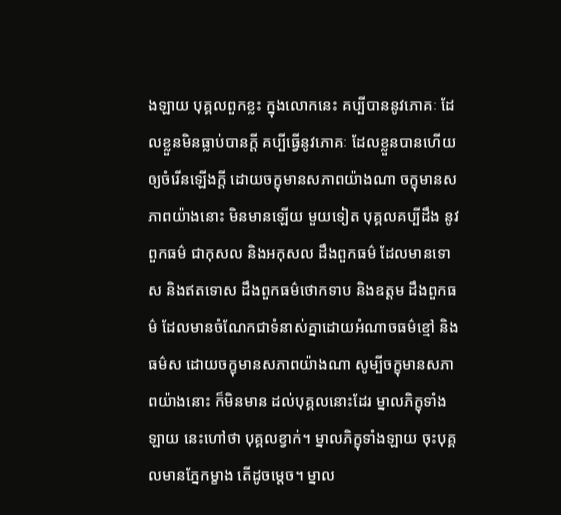ងឡាយ បុគ្គលពួកខ្លះ ក្នុងលោកនេះ គប្បីបាននូវភោគៈ ដែលខ្លួនមិនធ្លាប់បានក្ដី គប្បីធ្វើនូវភោគៈ ដែលខ្លួនបានហើយ ឲ្យចំរើនឡើងក្ដី ដោយចក្ខុមានសភាពយ៉ាងណា ចក្ខុមានសភាពយ៉ាងនោះ មិនមានឡើយ មួយទៀត បុគ្គលគប្បីដឹង នូវពួកធម៌ ជាកុសល និងអកុសល ដឹងពួកធម៌ ដែលមានទោស និងឥតទោស ដឹងពួកធម៌ថោកទាប និងឧត្ដម ដឹងពួកធម៌ ដែលមានចំណែកជាទំនាស់គ្នាដោយអំណាចធម៌ខ្មៅ និងធម៌ស ដោយចក្ខុមានសភាពយ៉ាងណា សូម្បីចក្ខុមានសភាពយ៉ាងនោះ ក៏មិនមាន ដល់បុគ្គលនោះដែរ ម្នាលភិក្ខុទាំងឡាយ នេះហៅថា បុគ្គលខ្វាក់។ ម្នាលភិក្ខុទាំងឡាយ ចុះបុគ្គលមានភ្នែកម្ខាង តើដូចម្ដេច។ ម្នាល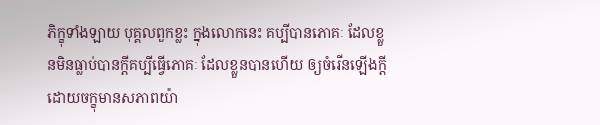ភិក្ខុទាំងឡាយ បុគ្គលពួកខ្លះ ក្នុងលោកនេះ គប្បីបានភោគៈ ដែលខ្លួនមិនធ្លាប់បានក្ដីគប្បីធ្វើភោគៈ ដែលខ្លួនបានហើយ ឲ្យចំរើនឡើងក្ដី ដោយចក្ខុមានសភាពយ៉ា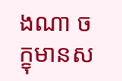ងណា ចក្ខុមានស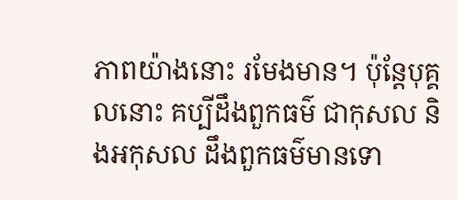ភាពយ៉ាងនោះ រមែងមាន។ ប៉ុន្តែបុគ្គលនោះ គប្បីដឹងពួកធម៌ ជាកុសល និងអកុសល ដឹងពួកធម៌មានទោ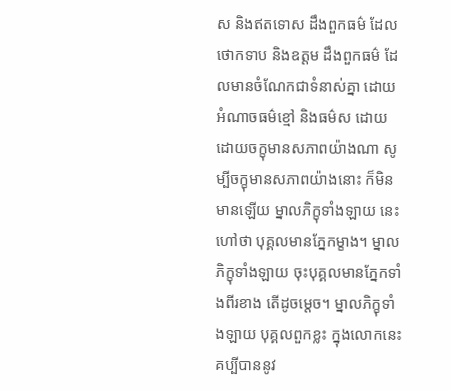ស និងឥតទោស ដឹងពួកធម៌ ដែលថោកទាប និងឧត្ដម ដឹងពួកធម៌ ដែលមានចំណែកជាទំនាស់គ្នា ដោយអំណាចធម៌ខ្មៅ និងធម៌ស ដោយដោយចក្ខុមានសភាពយ៉ាងណា សូម្បីចក្ខុមានសភាពយ៉ាងនោះ ក៏មិនមានឡើយ ម្នាលភិក្ខុទាំងឡាយ នេះហៅថា បុគ្គលមានភ្នែកម្ខាង។ ម្នាលភិក្ខុទាំងឡាយ ចុះបុគ្គលមានភ្នែកទាំងពីរខាង តើដូចម្ដេច។ ម្នាលភិក្ខុទាំងឡាយ បុគ្គលពួកខ្លះ ក្នុងលោកនេះ គប្បីបាននូវ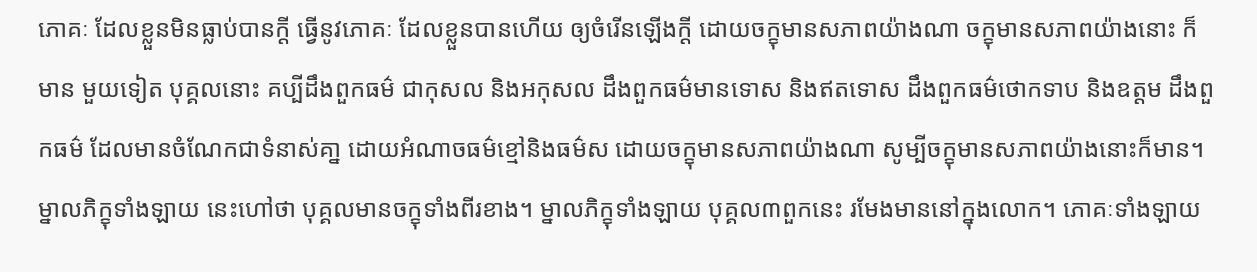ភោគៈ ដែលខ្លួនមិនធ្លាប់បានក្ដី ធ្វើនូវភោគៈ ដែលខ្លួនបានហើយ ឲ្យចំរើនឡើងក្ដី ដោយចក្ខុមានសភាពយ៉ាងណា ចក្ខុមានសភាពយ៉ាងនោះ ក៏មាន មួយទៀត បុគ្គលនោះ គប្បីដឹងពួកធម៌ ជាកុសល និងអកុសល ដឹងពួកធម៌មានទោស និងឥតទោស ដឹងពួកធម៌ថោកទាប និងឧត្ដម ដឹងពួកធម៌ ដែលមានចំណែកជាទំនាស់គា្ន ដោយអំណាចធម៌ខ្មៅនិងធម៌ស ដោយចក្ខុមានសភាពយ៉ាងណា សូម្បីចក្ខុមានសភាពយ៉ាងនោះក៏មាន។ ម្នាលភិក្ខុទាំងឡាយ នេះហៅថា បុគ្គលមានចក្ខុទាំងពីរខាង។ ម្នាលភិក្ខុទាំងឡាយ បុគ្គល៣ពួកនេះ រមែងមាននៅក្នុងលោក។ ភោគៈទាំងឡាយ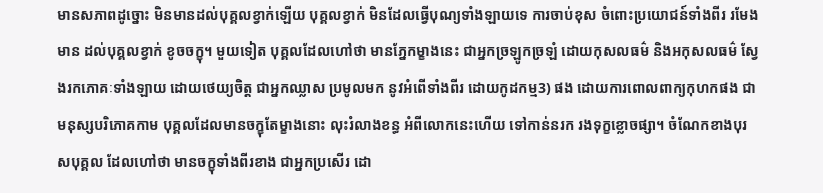មានសភាពដូច្នោះ មិនមានដល់បុគ្គលខ្វាក់ឡើយ បុគ្គលខ្វាក់ មិនដែលធ្វើបុណ្យទាំងឡាយទេ ការចាប់ខុស ចំពោះប្រយោជន៍ទាំងពីរ រមែងមាន ដល់បុគ្គលខ្វាក់ ខូចចក្ខុ។ មួយទៀត បុគ្គលដែលហៅថា មានភ្នែកម្ខាងនេះ ជាអ្នកច្រឡូកច្រឡំ ដោយកុសលធម៌ និងអកុសលធម៌ ស្វែងរកភោគៈទាំងឡាយ ដោយថេយ្យចិត្ត ជាអ្នកឈ្លាស ប្រមូលមក នូវអំពើទាំងពីរ ដោយកូដកម្ម3) ផង ដោយការពោលពាក្យកុហកផង ជាមនុស្សបរិភោគកាម បុគ្គលដែលមានចក្ខុតែម្ខាងនោះ លុះរំលាងខន្ធ អំពីលោកនេះហើយ ទៅកាន់នរក រងទុក្ខខ្លោចផ្សា។ ចំណែកខាងបុរសបុគ្គល ដែលហៅថា មានចក្ខុទាំងពីរខាង ជាអ្នកប្រសើរ ដោ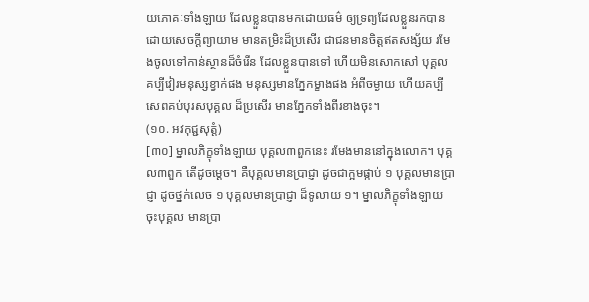យភោគៈទាំងឡាយ ដែលខ្លួនបានមកដោយធម៌ ឲ្យទ្រព្យដែលខ្លួនរកបាន ដោយសេចក្ដីព្យាយាម មានតម្រិះដ៏ប្រសើរ ជាជនមានចិត្តឥតសង្ស័យ រមែងចូលទៅកាន់ស្ថានដ៏ចំរើន ដែលខ្លួនបានទៅ ហើយមិនសោកសៅ បុគ្គល គប្បីវៀរមនុស្សខ្វាក់ផង មនុស្សមានភ្នែកម្ខាងផង អំពីចម្ងាយ ហើយគប្បីសេពគប់បុរសបុគ្គល ដ៏ប្រសើរ មានភ្នែកទាំងពីរខាងចុះ។
(១០. អវកុជ្ជសុត្តំ)
[៣០] ម្នាលភិក្ខុទាំងឡាយ បុគ្គល៣ពួកនេះ រមែងមាននៅក្នុងលោក។ បុគ្គល៣ពួក តើដូចម្ដេច។ គឺបុគ្គលមានប្រាជ្ញា ដូចជាក្អមផ្កាប់ ១ បុគ្គលមានប្រាជ្ញា ដូចថ្នក់លេច ១ បុគ្គលមានប្រាជ្ញា ដ៏ទូលាយ ១។ ម្នាលភិក្ខុទាំងឡាយ ចុះបុគ្គល មានប្រា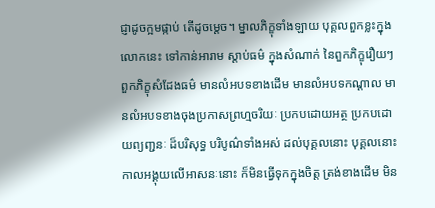ជ្ញាដូចក្អមផ្កាប់ តើដូចម្ដេច។ ម្នាលភិក្ខុទាំងឡាយ បុគ្គលពួកខ្លះក្នុងលោកនេះ ទៅកាន់អារាម ស្ដាប់ធម៌ ក្នុងសំណាក់ នៃពួកភិក្ខុរឿយៗ ពួកភិក្ខុសំដែងធម៌ មានលំអបទខាងដើម មានលំអបទកណ្ដាល មានលំអបទខាងចុងប្រកាសព្រហ្មចរិយៈ ប្រកបដោយអត្ថ ប្រកបដោយព្យញ្ជនៈ ដ៏បរិសុទ្ធ បរិបូណ៌ទាំងអស់ ដល់បុគ្គលនោះ បុគ្គលនោះ កាលអង្គុយលើអាសនៈនោះ ក៏មិនធ្វើទុកក្នុងចិត្ត ត្រង់ខាងដើម មិន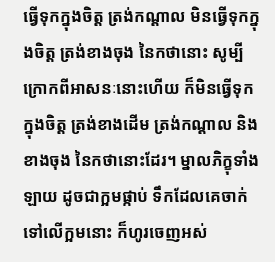ធ្វើទុកក្នុងចិត្ត ត្រង់កណ្ដាល មិនធ្វើទុកក្នុងចិត្ត ត្រង់ខាងចុង នៃកថានោះ សូម្បីក្រោកពីអាសនៈនោះហើយ ក៏មិនធ្វើទុកក្នុងចិត្ត ត្រង់ខាងដើម ត្រង់កណ្ដាល និងខាងចុង នៃកថានោះដែរ។ ម្នាលភិក្ខុទាំងឡាយ ដូចជាក្អមផ្កាប់ ទឹកដែលគេចាក់ទៅលើក្អមនោះ ក៏ហូរចេញអស់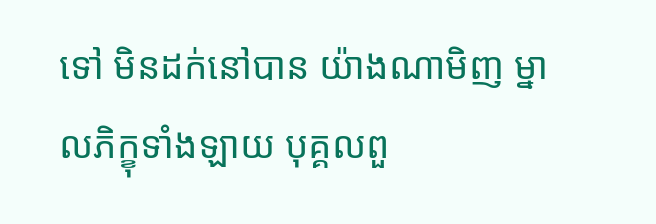ទៅ មិនដក់នៅបាន យ៉ាងណាមិញ ម្នាលភិក្ខុទាំងឡាយ បុគ្គលពួ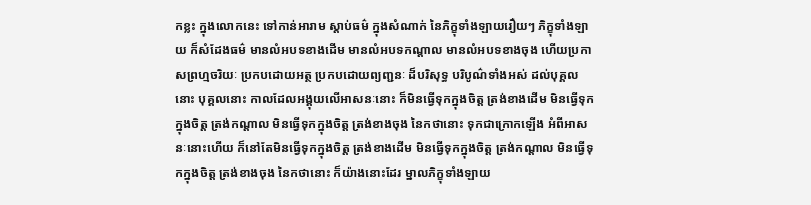កខ្លះ ក្នុងលោកនេះ ទៅកាន់អារាម ស្ដាប់ធម៌ ក្នុងសំណាក់ នៃភិក្ខុទាំងឡាយរឿយៗ ភិក្ខុទាំងឡាយ ក៏សំដែងធម៌ មានលំអបទខាងដើម មានលំអបទកណ្ដាល មានលំអបទខាងចុង ហើយប្រកាសព្រហ្មចរិយៈ ប្រកបដោយអត្ថ ប្រកបដោយព្យញ្ជនៈ ដ៏បរិសុទ្ធ បរិបូណ៌ទាំងអស់ ដល់បុគ្គលនោះ បុគ្គលនោះ កាលដែលអង្គុយលើអាសនៈនោះ ក៏មិនធ្វើទុកក្នុងចិត្ត ត្រង់ខាងដើម មិនធ្វើទុកក្នុងចិត្ត ត្រង់កណ្ដាល មិនធ្វើទុកក្នុងចិត្ត ត្រង់ខាងចុង នៃកថានោះ ទុកជាក្រោកឡើង អំពីអាសនៈនោះហើយ ក៏នៅតែមិនធ្វើទុកក្នុងចិត្ត ត្រង់ខាងដើម មិនធ្វើទុកក្នុងចិត្ត ត្រង់កណ្ដាល មិនធ្វើទុកក្នុងចិត្ត ត្រង់ខាងចុង នៃកថានោះ ក៏យ៉ាងនោះដែរ ម្នាលភិក្ខុទាំងឡាយ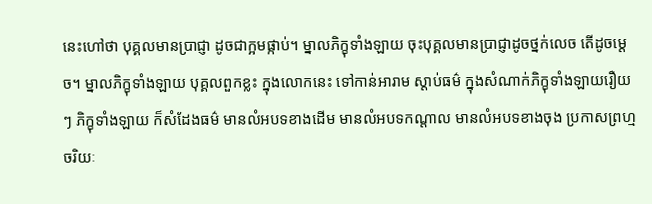នេះហៅថា បុគ្គលមានប្រាជ្ញា ដូចជាក្អមផ្កាប់។ ម្នាលភិក្ខុទាំងឡាយ ចុះបុគ្គលមានប្រាជ្ញាដូចថ្នក់លេច តើដូចម្ដេច។ ម្នាលភិក្ខុទាំងឡាយ បុគ្គលពួកខ្លះ ក្នុងលោកនេះ ទៅកាន់អារាម ស្ដាប់ធម៌ ក្នុងសំណាក់ភិក្ខុទាំងឡាយរឿយៗ ភិក្ខុទាំងឡាយ ក៏សំដែងធម៌ មានលំអបទខាងដើម មានលំអបទកណ្ដាល មានលំអបទខាងចុង ប្រកាសព្រហ្មចរិយៈ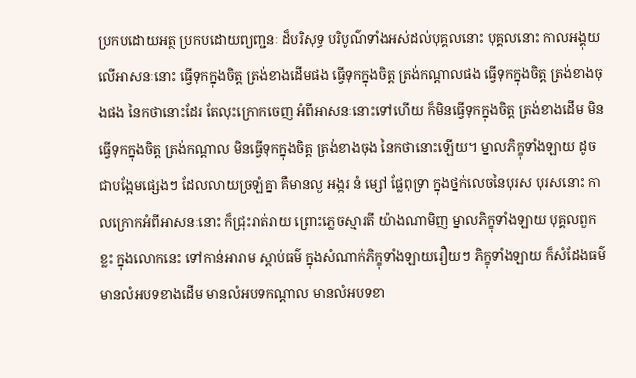ប្រកបដោយអត្ថ ប្រកបដោយព្យញ្ជនៈ ដ៏បរិសុទ្ធ បរិបូណ៌ទាំងអស់ដល់បុគ្គលនោះ បុគ្គលនោះ កាលអង្គុយលើអាសនៈនោះ ធ្វើទុកក្នុងចិត្ត ត្រង់ខាងដើមផង ធ្វើទុកក្នុងចិត្ត ត្រង់កណ្ដាលផង ធ្វើទុកក្នុងចិត្ត ត្រង់ខាងចុងផង នៃកថានោះដែរ តែលុះក្រោកចេញ អំពីអាសនៈនោះទៅហើយ ក៏មិនធ្វើទុកក្នុងចិត្ត ត្រង់ខាងដើម មិនធ្វើទុកក្នុងចិត្ត ត្រង់កណ្ដាល មិនធ្វើទុកក្នុងចិត្ត ត្រង់ខាងចុង នៃកថានោះឡើយ។ ម្នាលភិក្ខុទាំងឡាយ ដូចជាបង្អែមផ្សេងៗ ដែលលាយច្រឡំគ្នា គឺមានល្ង អង្ករ នំ ម្សៅ ផ្លែពុទ្រា ក្នុងថ្នក់លេចនៃបុរស បុរសនោះ កាលក្រោកអំពីអាសនៈនោះ ក៏ជ្រុះរាត់រាយ ព្រោះភ្លេចស្មារតី យ៉ាងណាមិញ ម្នាលភិក្ខុទាំងឡាយ បុគ្គលពួកខ្លះ ក្នុងលោកនេះ ទៅកាន់អារាម ស្ដាប់ធម៌ ក្នុងសំណាក់ភិក្ខុទាំងឡាយរឿយៗ ភិក្ខុទាំងឡាយ ក៏សំដែងធម៌ មានលំអបទខាងដើម មានលំអបទកណ្ដាល មានលំអបទខា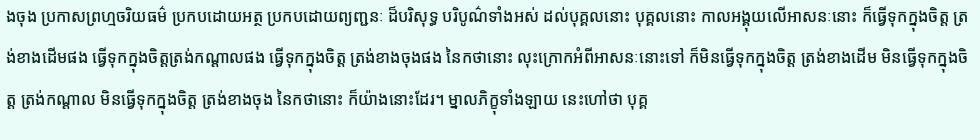ងចុង ប្រកាសព្រហ្មចរិយធម៌ ប្រកបដោយអត្ថ ប្រកបដោយព្យញ្ជនៈ ដ៏បរិសុទ្ធ បរិបូណ៌ទាំងអស់ ដល់បុគ្គលនោះ បុគ្គលនោះ កាលអង្គុយលើអាសនៈនោះ ក៏ធ្វើទុកក្នុងចិត្ត ត្រង់ខាងដើមផង ធ្វើទុកក្នុងចិត្តត្រង់កណ្ដាលផង ធ្វើទុកក្នុងចិត្ត ត្រង់ខាងចុងផង នៃកថានោះ លុះក្រោកអំពីអាសនៈនោះទៅ ក៏មិនធ្វើទុកក្នុងចិត្ត ត្រង់ខាងដើម មិនធ្វើទុកក្នុងចិត្ត ត្រង់កណ្ដាល មិនធ្វើទុកក្នុងចិត្ត ត្រង់ខាងចុង នៃកថានោះ ក៏យ៉ាងនោះដែរ។ ម្នាលភិក្ខុទាំងឡាយ នេះហៅថា បុគ្គ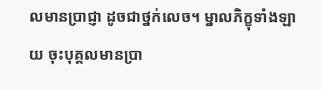លមានប្រាជ្ញា ដូចជាថ្នក់លេច។ ម្នាលភិក្ខុទាំងឡាយ ចុះបុគ្គលមានប្រា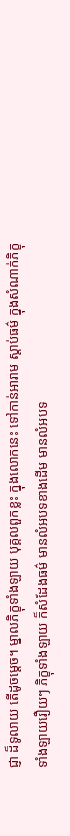ជ្ញា ដ៏ទូលាយ តើដូចម្ដេច។ ម្នាលភិក្ខុទាំងឡាយ បុគ្គលពួកខ្លះ ក្នុងលោកនេះ ទៅកាន់អារាម ស្ដាប់ធម៌ ក្នុងសំណាក់ភិក្ខុទាំងឡាយរឿយៗ ភិក្ខុទាំងឡាយ ក៏សំដែងធម៌ មានលំអបទខាងដើម មានលំអបទ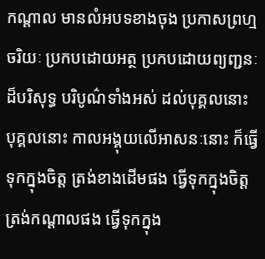កណ្ដាល មានលំអបទខាងចុង ប្រកាសព្រហ្មចរិយៈ ប្រកបដោយអត្ថ ប្រកបដោយព្យញ្ជនៈ ដ៏បរិសុទ្ធ បរិបូណ៌ទាំងអស់ ដល់បុគ្គលនោះ បុគ្គលនោះ កាលអង្គុយលើអាសនៈនោះ ក៏ធ្វើទុកក្នុងចិត្ត ត្រង់ខាងដើមផង ធ្វើទុកក្នុងចិត្ត ត្រង់កណ្ដាលផង ធ្វើទុកក្នុង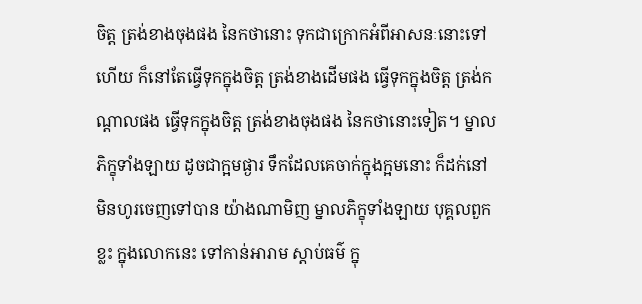ចិត្ត ត្រង់ខាងចុងផង នៃកថានោះ ទុកជាក្រោកអំពីអាសនៈនោះទៅហើយ ក៏នៅតែធ្វើទុកក្នុងចិត្ត ត្រង់ខាងដើមផង ធ្វើទុកក្នុងចិត្ត ត្រង់កណ្ដាលផង ធ្វើទុកក្នុងចិត្ត ត្រង់ខាងចុងផង នៃកថានោះទៀត។ ម្នាលភិក្ខុទាំងឡាយ ដូចជាក្អមផ្ងារ ទឹកដែលគេចាក់ក្នុងក្អមនោះ ក៏ដក់នៅ មិនហូរចេញទៅបាន យ៉ាងណាមិញ ម្នាលភិក្ខុទាំងឡាយ បុគ្គលពួកខ្លះ ក្នុងលោកនេះ ទៅកាន់អារាម ស្ដាប់ធម៌ ក្នុ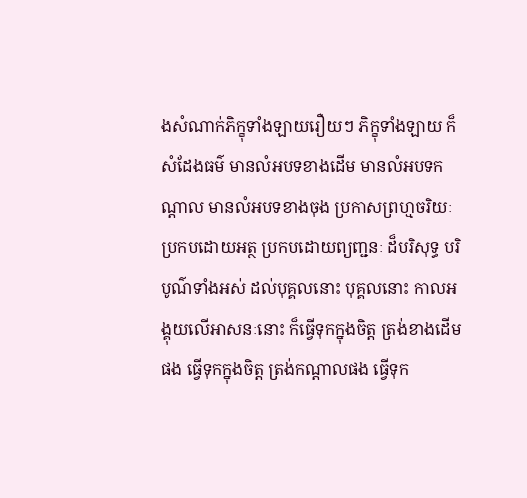ងសំណាក់ភិក្ខុទាំងឡាយរឿយៗ ភិក្ខុទាំងឡាយ ក៏សំដែងធម៌ មានលំអបទខាងដើម មានលំអបទកណ្ដាល មានលំអបទខាងចុង ប្រកាសព្រហ្មចរិយៈ ប្រកបដោយអត្ថ ប្រកបដោយព្យញ្ជនៈ ដ៏បរិសុទ្ធ បរិបូណ៌ទាំងអស់ ដល់បុគ្គលនោះ បុគ្គលនោះ កាលអង្គុយលើអាសនៈនោះ ក៏ធ្វើទុកក្នុងចិត្ត ត្រង់ខាងដើមផង ធ្វើទុកក្នុងចិត្ត ត្រង់កណ្ដាលផង ធ្វើទុក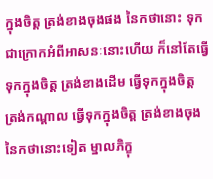ក្នុងចិត្ត ត្រង់ខាងចុងផង នៃកថានោះ ទុកជាក្រោកអំពីអាសនៈនោះហើយ ក៏នៅតែធ្វើទុកក្នុងចិត្ត ត្រង់ខាងដើម ធ្វើទុកក្នុងចិត្ត ត្រង់កណ្ដាល ធ្វើទុកក្នុងចិត្ត ត្រង់ខាងចុង នៃកថានោះទៀត ម្នាលភិក្ខុ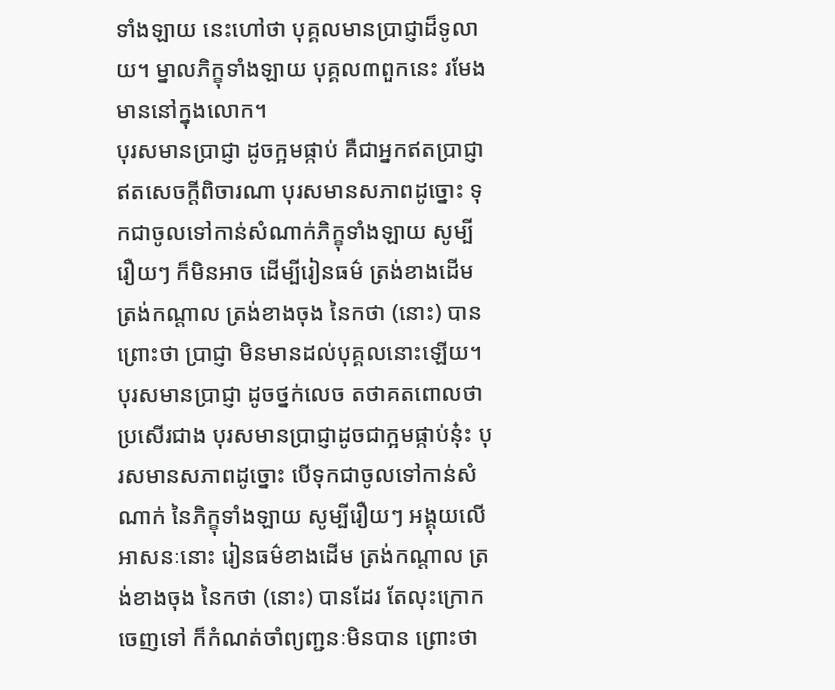ទាំងឡាយ នេះហៅថា បុគ្គលមានប្រាជ្ញាដ៏ទូលាយ។ ម្នាលភិក្ខុទាំងឡាយ បុគ្គល៣ពួកនេះ រមែងមាននៅក្នុងលោក។
បុរសមានប្រាជ្ញា ដូចក្អមផ្កាប់ គឺជាអ្នកឥតប្រាជ្ញា ឥតសេចក្ដីពិចារណា បុរសមានសភាពដូច្នោះ ទុកជាចូលទៅកាន់សំណាក់ភិក្ខុទាំងឡាយ សូម្បីរឿយៗ ក៏មិនអាច ដើម្បីរៀនធម៌ ត្រង់ខាងដើម ត្រង់កណ្ដាល ត្រង់ខាងចុង នៃកថា (នោះ) បាន ព្រោះថា ប្រាជ្ញា មិនមានដល់បុគ្គលនោះឡើយ។ បុរសមានប្រាជ្ញា ដូចថ្នក់លេច តថាគតពោលថា ប្រសើរជាង បុរសមានប្រាជ្ញាដូចជាក្អមផ្កាប់នុ៎ះ បុរសមានសភាពដូច្នោះ បើទុកជាចូលទៅកាន់សំណាក់ នៃភិក្ខុទាំងឡាយ សូម្បីរឿយៗ អង្គុយលើអាសនៈនោះ រៀនធម៌ខាងដើម ត្រង់កណ្ដាល ត្រង់ខាងចុង នៃកថា (នោះ) បានដែរ តែលុះក្រោកចេញទៅ ក៏កំណត់ចាំព្យញ្ជនៈមិនបាន ព្រោះថា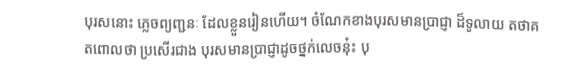បុរសនោះ ភ្លេចព្យញ្ជនៈ ដែលខ្លួនរៀនហើយ។ ចំណែកខាងបុរសមានប្រាជ្ញា ដ៏ទូលាយ តថាគតពោលថា ប្រសើរជាង បុរសមានប្រាជ្ញាដូចថ្នក់លេចនុ៎ះ បុ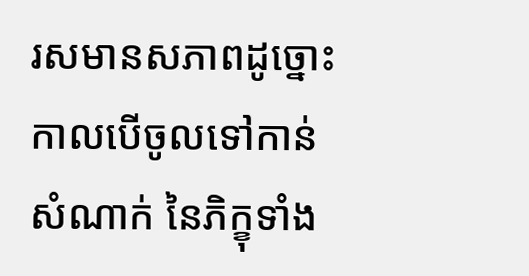រសមានសភាពដូច្នោះ កាលបើចូលទៅកាន់សំណាក់ នៃភិក្ខុទាំង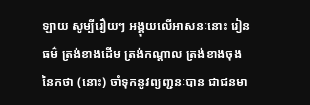ឡាយ សូម្បីរឿយៗ អង្គុយលើអាសនៈនោះ រៀនធម៌ ត្រង់ខាងដើម ត្រង់កណ្ដាល ត្រង់ខាងចុង នៃកថា (នោះ) ចាំទុកនូវព្យញ្ជនៈបាន ជាជនមា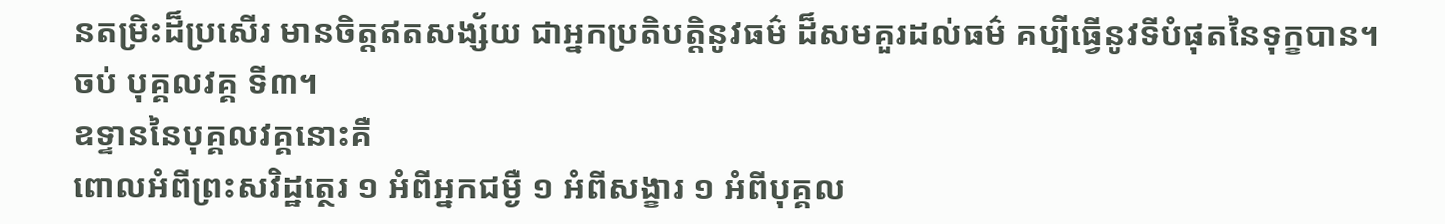នតម្រិះដ៏ប្រសើរ មានចិត្តឥតសង្ស័យ ជាអ្នកប្រតិបត្តិនូវធម៌ ដ៏សមគួរដល់ធម៌ គប្បីធ្វើនូវទីបំផុតនៃទុក្ខបាន។
ចប់ បុគ្គលវគ្គ ទី៣។
ឧទ្ទាននៃបុគ្គលវគ្គនោះគឺ
ពោលអំពីព្រះសវិដ្ឋត្ថេរ ១ អំពីអ្នកជម្ងឺ ១ អំពីសង្ខារ ១ អំពីបុគ្គល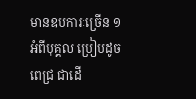មានឧបការៈច្រើន ១ អំពីបុគ្គល ប្រៀបដូចពេជ្រ ជាដើ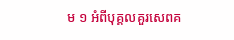ម ១ អំពីបុគ្គលគួរសេពគ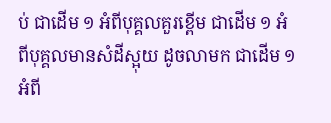ប់ ជាដើម ១ អំពីបុគ្គលគួរខ្ពើម ជាដើម ១ អំពីបុគ្គលមានសំដីស្អុយ ដូចលាមក ជាដើម ១ អំពី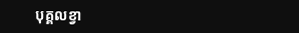បុគ្គលខ្វា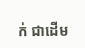ក់ ជាដើម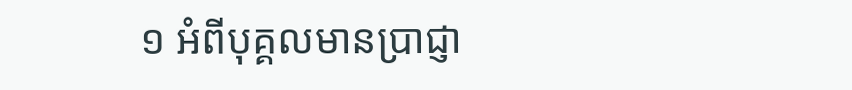១ អំពីបុគ្គលមានប្រាជ្ញា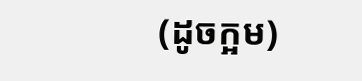(ដូចក្អម)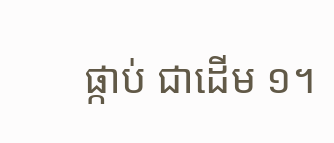ផ្កាប់ ជាដើម ១។